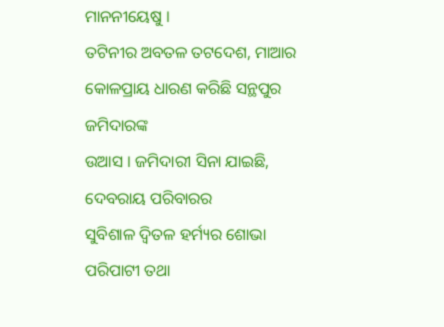ମାନନୀୟେଷୁ ।
ତଟିନୀର ଅବତଳ ତଟଦେଶ, ମାଆର କୋଳପ୍ରାୟ ଧାରଣ କରିଛି ସନ୍ଥପୁର ଜମିଦାରଙ୍କ
ଉଆସ । ଜମିଦାରୀ ସିନା ଯାଇଛି,
ଦେବରାୟ ପରିବାରର
ସୁବିଶାଳ ଦ୍ୱିତଳ ହର୍ମ୍ୟର ଶୋଭା ପରିପାଟୀ ତଥା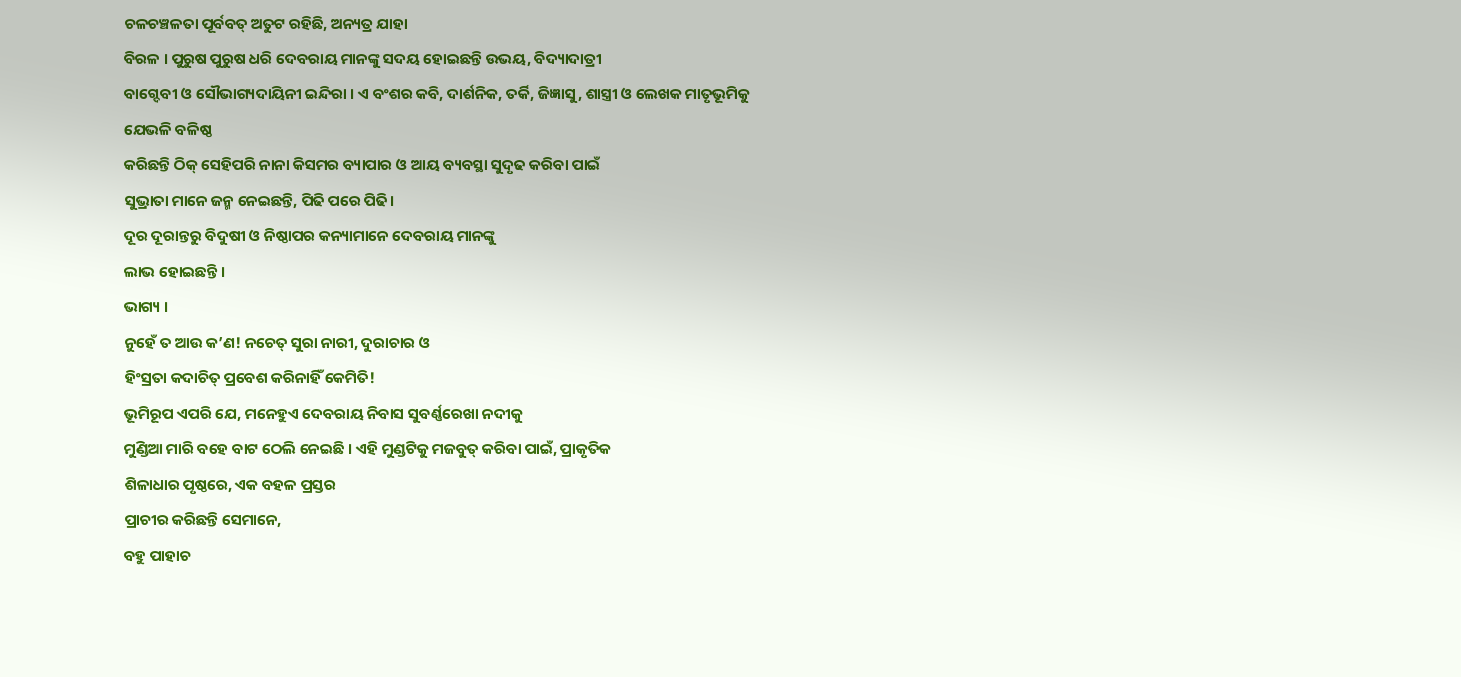ଚଳଚଞ୍ଚଳତା ପୂର୍ବବତ୍ ଅତୁଟ ରହିଛି, ଅନ୍ୟତ୍ର ଯାହା
ବିରଳ । ପୁରୁଷ ପୁରୁଷ ଧରି ଦେବରାୟ ମାନଙ୍କୁ ସଦୟ ହୋଇଛନ୍ତି ଉଭୟ, ବିଦ୍ୟାଦାତ୍ରୀ
ବାଗ୍ଦେବୀ ଓ ସୌଭାଗ୍ୟଦାୟିନୀ ଇନ୍ଦିରା । ଏ ବଂଶର କବି, ଦାର୍ଶନିକ, ତର୍କି, ଜିଜ୍ଞାସୁ, ଶାସ୍ତ୍ରୀ ଓ ଲେଖକ ମାତୃଭୂମିକୁ ଯେଭଳି ବଳିଷ୍ଠ
କରିଛନ୍ତି ଠିକ୍ ସେହିପରି ନାନା କିସମର ବ୍ୟାପାର ଓ ଆୟ ବ୍ୟବସ୍ଥା ସୁଦୃଢ କରିବା ପାଇଁ
ସୁଭ୍ରାତା ମାନେ ଜନ୍ମ ନେଇଛନ୍ତି, ପିଢି ପରେ ପିଢି।
ଦୂର ଦୂରାନ୍ତରୁ ବିଦୁଷୀ ଓ ନିଷ୍ଠାପର କନ୍ୟାମାନେ ଦେବରାୟ ମାନଙ୍କୁ
ଲାଭ ହୋଇଛନ୍ତି ।
ଭାଗ୍ୟ ।
ନୁହେଁ ତ ଆଉ କ’ଣ! ନଚେତ୍ ସୁରା ନାରୀ, ଦୁରାଚାର ଓ
ହିଂସ୍ରତା କଦାଚିତ୍ ପ୍ରବେଶ କରିନାହିଁ କେମିତି!
ଭୂମିରୂପ ଏପରି ଯେ, ମନେହୁଏ ଦେବରାୟ ନିବାସ ସୁବର୍ଣ୍ଣରେଖା ନଦୀକୁ
ମୁଣ୍ଡିଆ ମାରି ବହେ ବାଟ ଠେଲି ନେଇଛି । ଏହି ମୁଣ୍ଡଟିକୁ ମଜବୁତ୍ କରିବା ପାଇଁ, ପ୍ରାକୃତିକ
ଶିଳାଧାର ପୃଷ୍ଠରେ, ଏକ ବହଳ ପ୍ରସ୍ତର
ପ୍ରାଚୀର କରିଛନ୍ତି ସେମାନେ,
ବହୁ ପାହାଚ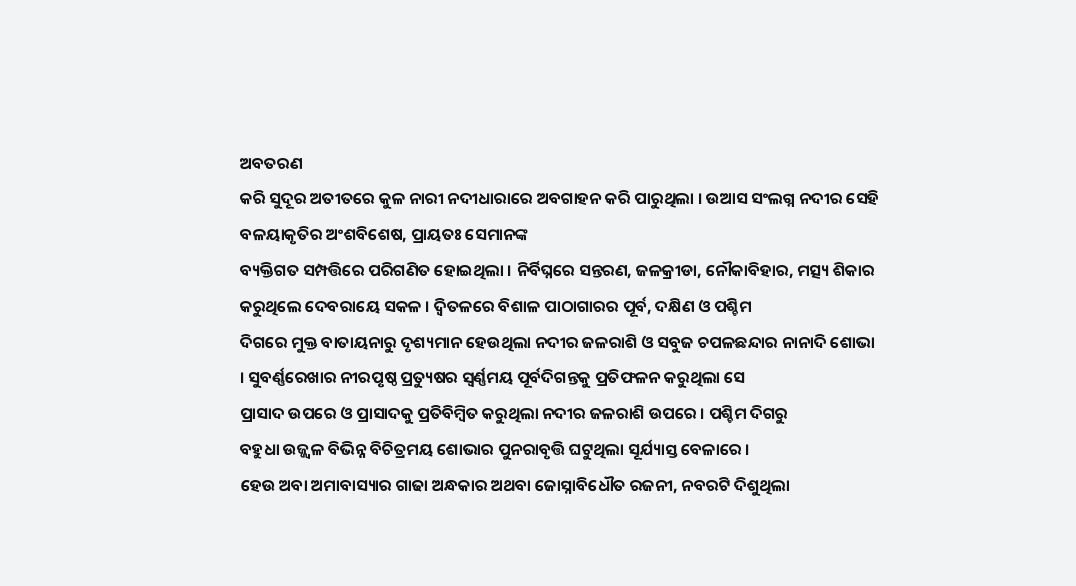ଅବତରଣ
କରି ସୁଦୂର ଅତୀତରେ କୁଳ ନାରୀ ନଦୀଧାରାରେ ଅବଗାହନ କରି ପାରୁଥିଲା । ଉଆସ ସଂଲଗ୍ନ ନଦୀର ସେହି
ବଳୟାକୃତିର ଅଂଶବିଶେଷ, ପ୍ରାୟତଃ ସେମାନଙ୍କ
ବ୍ୟକ୍ତିଗତ ସମ୍ପତ୍ତିରେ ପରିଗଣିତ ହୋଇଥିଲା । ନିର୍ବିଘ୍ନରେ ସନ୍ତରଣ, ଜଳକ୍ରୀଡା, ନୌକାବିହାର, ମତ୍ସ୍ୟ ଶିକାର
କରୁଥିଲେ ଦେବରାୟେ ସକଳ । ଦ୍ୱିତଳରେ ବିଶାଳ ପାଠାଗାରର ପୂର୍ବ, ଦକ୍ଷିଣ ଓ ପଶ୍ଚିମ
ଦିଗରେ ମୁକ୍ତ ବାତାୟନାରୁ ଦୃଶ୍ୟମାନ ହେଉଥିଲା ନଦୀର ଜଳରାଶି ଓ ସବୁଜ ଚପଳଛନ୍ଦାର ନାନାଦି ଶୋଭା
। ସୁବର୍ଣ୍ଣରେଖାର ନୀରପୃଷ୍ଠ ପ୍ରତ୍ୟୁଷର ସ୍ୱର୍ଣ୍ଣମୟ ପୂର୍ବଦିଗନ୍ତକୁ ପ୍ରତିଫଳନ କରୁଥିଲା ସେ
ପ୍ରାସାଦ ଉପରେ ଓ ପ୍ରାସାଦକୁ ପ୍ରତିବିମ୍ବିତ କରୁଥିଲା ନଦୀର ଜଳରାଶି ଉପରେ । ପଶ୍ଚିମ ଦିଗରୁ
ବହୁଧା ଉଜ୍ଜ୍ୱଳ ବିଭିନ୍ନ ବିଚିତ୍ରମୟ ଶୋଭାର ପୁନରାବୃତ୍ତି ଘଟୁଥିଲା ସୂର୍ଯ୍ୟାସ୍ତ ବେଳାରେ ।
ହେଉ ଅବା ଅମାବାସ୍ୟାର ଗାଢା ଅନ୍ଧକାର ଅଥବା ଜୋସ୍ନାବିଧୌତ ରଜନୀ, ନବରଟି ଦିଶୁଥିଲା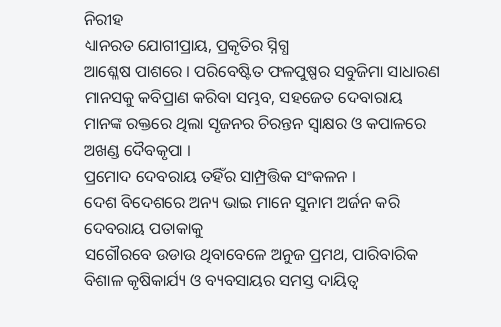ନିରୀହ
ଧ୍ୟାନରତ ଯୋଗୀପ୍ରାୟ, ପ୍ରକୃତିର ସ୍ନିଗ୍ଧ
ଆଶ୍ଳେଷ ପାଶରେ । ପରିବେଷ୍ଟିତ ଫଳପୁଷ୍ପର ସବୁଜିମା ସାଧାରଣ ମାନସକୁ କବିପ୍ରାଣ କରିବା ସମ୍ଭବ, ସହଜେତ ଦେବାରାୟ
ମାନଙ୍କ ରକ୍ତରେ ଥିଲା ସୃଜନର ଚିରନ୍ତନ ସ୍ୱାକ୍ଷର ଓ କପାଳରେ ଅଖଣ୍ଡ ଦୈବକୃପା ।
ପ୍ରମୋଦ ଦେବରାୟ ତହିଁର ସାମ୍ପ୍ରତ୍ତିକ ସଂକଳନ ।
ଦେଶ ବିଦେଶରେ ଅନ୍ୟ ଭାଇ ମାନେ ସୁନାମ ଅର୍ଜନ କରି ଦେବରାୟ ପତାକାକୁ
ସଗୌରବେ ଉଡାଉ ଥିବାବେଳେ ଅନୁଜ ପ୍ରମଥ, ପାରିବାରିକ ବିଶାଳ କୃଷିକାର୍ଯ୍ୟ ଓ ବ୍ୟବସାୟର ସମସ୍ତ ଦାୟିତ୍ୱ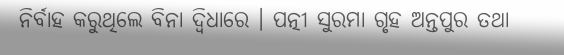ନିର୍ବାହ କରୁଥିଲେ ବିନା ଦ୍ୱିଧାରେ । ପତ୍ନୀ ସୁରମା ଗୃହ ଅନ୍ତପୁର ତଥା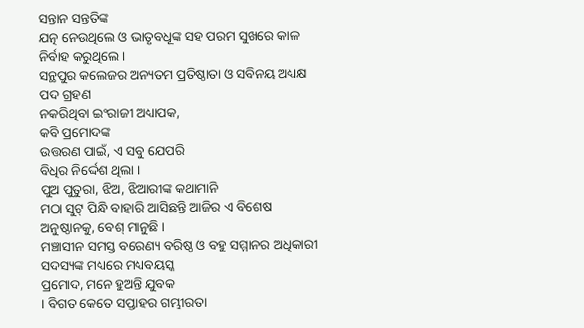ସନ୍ତାନ ସନ୍ତତିଙ୍କ
ଯତ୍ନ ନେଉଥିଲେ ଓ ଭାତୃବଧୂଙ୍କ ସହ ପରମ ସୁଖରେ କାଳ ନିର୍ବାହ କରୁଥିଲେ ।
ସନ୍ଥପୁର କଲେଜର ଅନ୍ୟତମ ପ୍ରତିଷ୍ଠାତା ଓ ସବିନୟ ଅଧ୍ୟକ୍ଷ ପଦ ଗ୍ରହଣ
ନକରିଥିବା ଇଂରାଜୀ ଅଧ୍ୟାପକ,
କବି ପ୍ରମୋଦଙ୍କ
ଉତ୍ତରଣ ପାଇଁ, ଏ ସବୁ ଯେପରି
ବିଧିର ନିର୍ଦ୍ଦେଶ ଥିଲା ।
ପୁଅ ପୁତୁରା, ଝିଅ, ଝିଆରୀଙ୍କ କଥାମାନି
ମଠା ସୁଟ୍ ପିନ୍ଧି ବାହାରି ଆସିଛନ୍ତି ଆଜିର ଏ ବିଶେଷ ଅନୁଷ୍ଠାନକୁ, ବେଶ୍ ମାନୁଛି ।
ମଞ୍ଚାସୀନ ସମସ୍ତ ବରେଣ୍ୟ ବରିଷ୍ଠ ଓ ବହୁ ସମ୍ମାନର ଅଧିକାରୀ ସଦସ୍ୟଙ୍କ ମଧ୍ୟରେ ମଧ୍ୟବୟସ୍କ
ପ୍ରମୋଦ, ମନେ ହୁଅନ୍ତି ଯୁବକ
। ବିଗତ କେତେ ସପ୍ତାହର ଗମ୍ଭୀରତା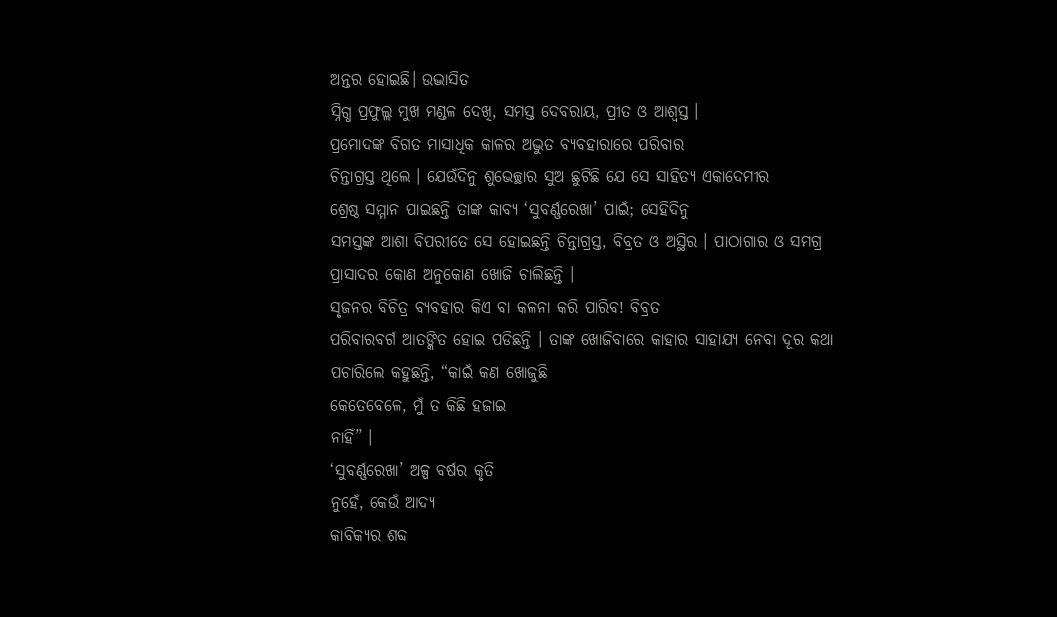ଅନ୍ତର ହୋଇଛି। ଉଦ୍ଭାସିତ
ସ୍ନିଗ୍ଧ ପ୍ରଫୁଲ୍ଲ ମୁଖ ମଣ୍ଡଳ ଦେଖି, ସମସ୍ତ ଦେବରାୟ, ପ୍ରୀତ ଓ ଆଶ୍ୱସ୍ତ ।
ପ୍ରମୋଦଙ୍କ ବିଗତ ମାସାଧିକ କାଳର ଅଦ୍ଭୁତ ବ୍ୟବହାରାରେ ପରିବାର
ଚିନ୍ତାଗ୍ରସ୍ତ ଥିଲେ । ଯେଉଁଦିନୁ ଶୁଭେଚ୍ଛାର ସୁଅ ଛୁଟିଛି ଯେ ସେ ସାହିତ୍ୟ ଏକାଦେମୀର
ଶ୍ରେଷ୍ଠ ସମ୍ମାନ ପାଇଛନ୍ତି ତାଙ୍କ କାବ୍ୟ ‘ସୁବର୍ଣ୍ଣରେଖା’ ପାଇଁ; ସେହିଦିନୁ
ସମସ୍ତଙ୍କ ଆଶା ବିପରୀତେ ସେ ହୋଇଛନ୍ତି ଚିନ୍ତାଗ୍ରସ୍ତ, ବିବ୍ରତ ଓ ଅସ୍ଥିର । ପାଠାଗାର ଓ ସମଗ୍ର
ପ୍ରାସାଦର କୋଣ ଅନୁକୋଣ ଖୋଜି ଚାଲିଛନ୍ତି ।
ସୃଜନର ବିଚିତ୍ର ବ୍ୟବହାର କିଏ ବା କଳନା କରି ପାରିବ! ବିବ୍ରତ
ପରିବାରବର୍ଗ ଆତଙ୍କିତ ହୋଇ ପଡିଛନ୍ତି । ତାଙ୍କ ଖୋଜିବାରେ କାହାର ସାହାଯ୍ୟ ନେବା ଦୂର କଥା
ପଚାରିଲେ କହୁଛନ୍ତି, “କାଇଁ କଣ ଖୋଜୁଛି
କେତେବେଳେ, ମୁଁ ତ କିଛି ହଜାଇ
ନାହିଁ” ।
‘ସୁବର୍ଣ୍ଣରେଖା’ ଅଳ୍ପ ବର୍ଷର କୃତି
ନୁହେଁ, କେଉଁ ଆଦ୍ୟ
କାବିକ୍ୟର ଶବ୍ଦ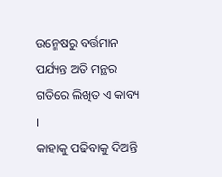ଉନ୍ମେଷରୁ ବର୍ତ୍ତମାନ ପର୍ଯ୍ୟନ୍ତ ଅତି ମନ୍ଥର ଗତିରେ ଲିଖିତ ଏ କାବ୍ୟ ।
କାହାକୁ ପଢିବାକୁ ଦିଅନ୍ତି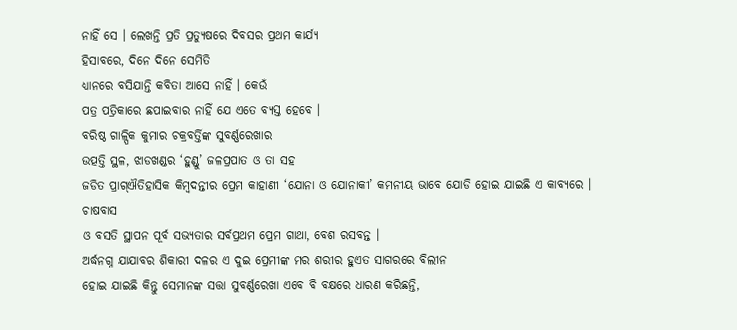ନାହିଁ ସେ । ଲେଖନ୍ତି ପ୍ରତି ପ୍ରତ୍ୟୁଷରେ ଦିବସର ପ୍ରଥମ କାର୍ଯ୍ୟ
ହିସାବରେ, ଦିନେ ଦିନେ ସେମିତି
ଧ୍ୟାନରେ ବସିଯାନ୍ତି କବିତା ଆସେ ନାହିଁ । କେଉଁ
ପତ୍ର ପତ୍ରିକାରେ ଛପାଇବାର ନାହିଁ ଯେ ଏତେ ବ୍ୟସ୍ତ ହେବେ ।
ବରିଷ୍ଠ ଗାଳ୍ପିକ କୁମାର ଚକ୍ରବର୍ତ୍ତିଙ୍କ ସୁବର୍ଣ୍ଣରେଖାର
ଉତ୍ପତ୍ତି ସ୍ଥଳ, ଝାଡଖଣ୍ଡର ‘ହୁଣ୍ଡୁ’ ଜଳପ୍ରପାତ ଓ ତା ସହ
ଜଡିତ ପ୍ରାଗ୍ଐତିହାସିକ କିମ୍ବଦନ୍ତୀର ପ୍ରେମ କାହାଣୀ ‘ଯୋନା ଓ ଯୋନାକୀ’ କମନୀୟ ଭାବେ ଯୋଡି ହୋଇ ଯାଇଛି ଏ କାବ୍ୟରେ । ଚାଷବାସ
ଓ ବସତି ସ୍ଥାପନ ପୂର୍ବ ସଭ୍ୟତାର ସର୍ବପ୍ରଥମ ପ୍ରେମ ଗାଥା, ବେଶ ରସବନ୍ତ ।
ଅର୍ଦ୍ଧନଗ୍ନ ଯାଯାବର ଶିକାରୀ ଦଳର ଏ ଦୁଇ ପ୍ରେମୀଙ୍କ ମର ଶରୀର ହୁଏତ ସାଗରରେ ବିଲୀନ
ହୋଇ ଯାଇଛି କିନ୍ତୁ ସେମାନଙ୍କ ସତ୍ତା ସୁବର୍ଣ୍ଣରେଖା ଏବେ ବି ବକ୍ଷରେ ଧାରଣ କରିଛନ୍ତି,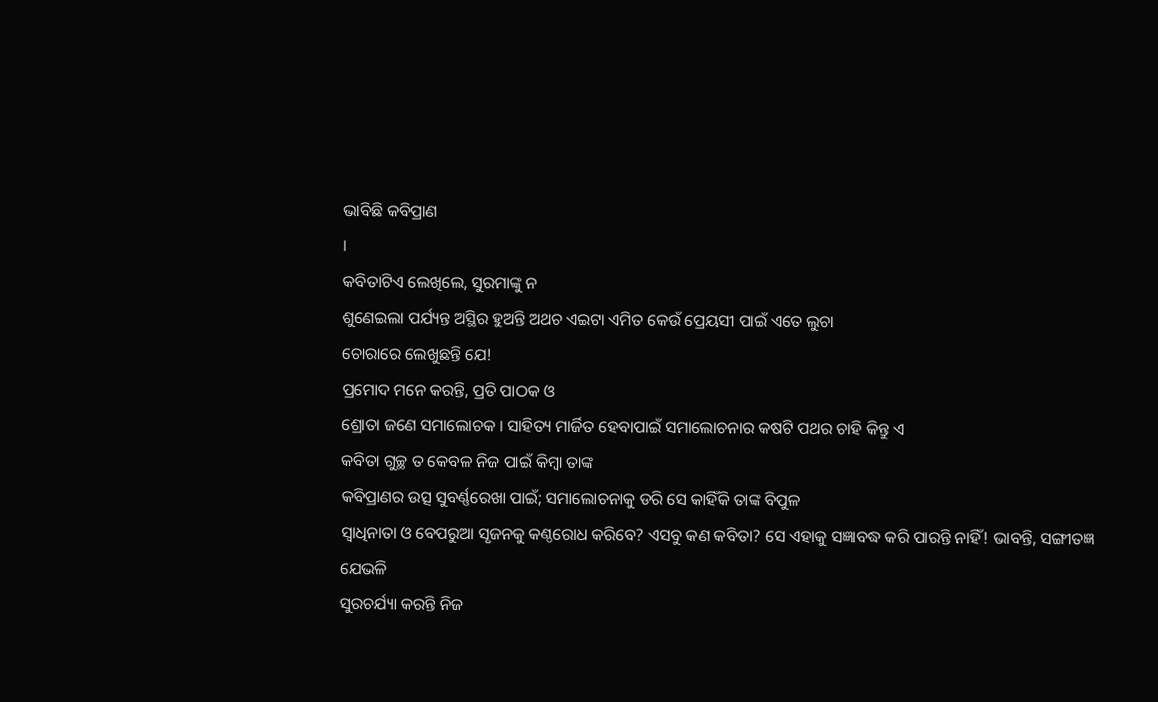ଭାବିଛି କବିପ୍ରାଣ
।
କବିତାଟିଏ ଲେଖିଲେ, ସୁରମାଙ୍କୁ ନ
ଶୁଣେଇଲା ପର୍ଯ୍ୟନ୍ତ ଅସ୍ଥିର ହୁଅନ୍ତି ଅଥଚ ଏଇଟା ଏମିତ କେଉଁ ପ୍ରେୟସୀ ପାଇଁ ଏତେ ଲୁଚା
ଚୋରାରେ ଲେଖୁଛନ୍ତି ଯେ!
ପ୍ରମୋଦ ମନେ କରନ୍ତି, ପ୍ରତି ପାଠକ ଓ
ଶ୍ରୋତା ଜଣେ ସମାଲୋଚକ । ସାହିତ୍ୟ ମାର୍ଜିତ ହେବାପାଇଁ ସମାଲୋଚନାର କଷଟି ପଥର ଚାହି କିନ୍ତୁ ଏ
କବିତା ଗୁଚ୍ଛ ତ କେବଳ ନିଜ ପାଇଁ କିମ୍ବା ତାଙ୍କ
କବିପ୍ରାଣର ଉତ୍ସ ସୁବର୍ଣ୍ଣରେଖା ପାଇଁ; ସମାଲୋଚନାକୁ ଡରି ସେ କାହିଁକି ତାଙ୍କ ବିପୁଳ
ସ୍ୱାଧିନାତା ଓ ବେପରୁଆ ସୃଜନକୁ କଣ୍ଠରୋଧ କରିବେ? ଏସବୁ କଣ କବିତା? ସେ ଏହାକୁ ସଜ୍ଞାବଦ୍ଧ କରି ପାରନ୍ତି ନାହିଁ! ଭାବନ୍ତି, ସଙ୍ଗୀତଜ୍ଞ ଯେଭଳି
ସୁରଚର୍ଯ୍ୟା କରନ୍ତି ନିଜ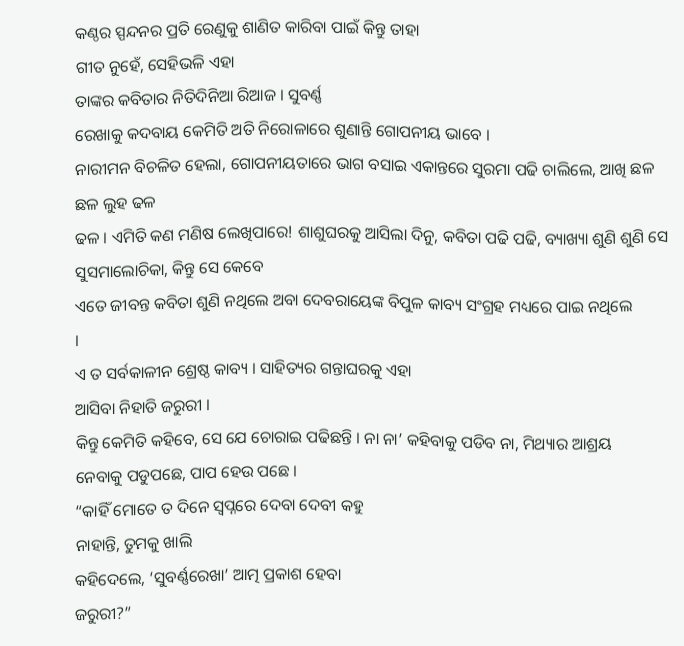କଣ୍ଠର ସ୍ପନ୍ଦନର ପ୍ରତି ରେଣୁକୁ ଶାଣିତ କାରିବା ପାଇଁ କିନ୍ତୁ ତାହା
ଗୀତ ନୁହେଁ, ସେହିଭଳି ଏହା
ତାଙ୍କର କବିତାର ନିତିଦିନିଆ ରିଆଜ । ସୁବର୍ଣ୍ଣ
ରେଖାକୁ କଦବାୟ କେମିତି ଅତି ନିରୋଳାରେ ଶୁଣାନ୍ତି ଗୋପନୀୟ ଭାବେ ।
ନାରୀମନ ବିଚଳିତ ହେଲା, ଗୋପନୀୟତାରେ ଭାଗ ବସାଇ ଏକାନ୍ତରେ ସୁରମା ପଢି ଚାଲିଲେ, ଆଖି ଛଳ ଛଳ ଲୁହ ଢଳ
ଢଳ । ଏମିତି କଣ ମଣିଷ ଲେଖିପାରେ! ଶାଶୁଘରକୁ ଆସିଲା ଦିନୁ, କବିତା ପଢି ପଢି, ବ୍ୟାଖ୍ୟା ଶୁଣି ଶୁଣି ସେ ସୁସମାଲୋଚିକା, କିନ୍ତୁ ସେ କେବେ
ଏତେ ଜୀବନ୍ତ କବିତା ଶୁଣି ନଥିଲେ ଅବା ଦେବରାୟେଙ୍କ ବିପୁଳ କାବ୍ୟ ସଂଗ୍ରହ ମଧ୍ୟରେ ପାଇ ନଥିଲେ
।
ଏ ତ ସର୍ବକାଳୀନ ଶ୍ରେଷ୍ଠ କାବ୍ୟ । ସାହିତ୍ୟର ଗନ୍ତାଘରକୁ ଏହା
ଆସିବା ନିହାତି ଜରୁରୀ ।
କିନ୍ତୁ କେମିତି କହିବେ, ସେ ଯେ ଚୋରାଇ ପଢିଛନ୍ତି । ନା ନା’ କହିବାକୁ ପଡିବ ନା, ମିଥ୍ୟାର ଆଶ୍ରୟ
ନେବାକୁ ପଡୁପଛେ, ପାପ ହେଉ ପଛେ ।
“କାହିଁ ମୋତେ ତ ଦିନେ ସ୍ୱପ୍ନରେ ଦେବା ଦେବୀ କହୁ
ନାହାନ୍ତି, ତୁମକୁ ଖାଲି
କହିଦେଲେ, ‘ସୁବର୍ଣ୍ଣରେଖା’ ଆତ୍ମ ପ୍ରକାଶ ହେବା
ଜରୁରୀ?”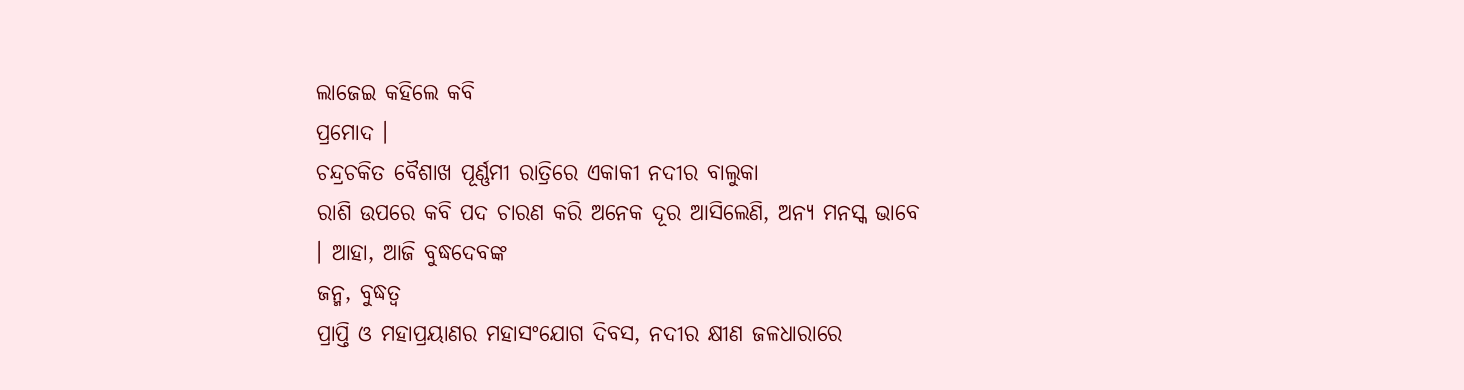ଲାଜେଇ କହିଲେ କବି
ପ୍ରମୋଦ ।
ଚନ୍ଦ୍ରଚକିତ ବୈଶାଖ ପୂର୍ଣ୍ଣମୀ ରାତ୍ରିରେ ଏକାକୀ ନଦୀର ବାଲୁକା
ରାଶି ଉପରେ କବି ପଦ ଚାରଣ କରି ଅନେକ ଦୂର ଆସିଲେଣି, ଅନ୍ୟ ମନସ୍କ ଭାବେ । ଆହା, ଆଜି ବୁଦ୍ଧଦେବଙ୍କ
ଜନ୍ମ, ବୁଦ୍ଧତ୍ୱ
ପ୍ରାପ୍ତି ଓ ମହାପ୍ରୟାଣର ମହାସଂଯୋଗ ଦିବସ, ନଦୀର କ୍ଷୀଣ ଜଳଧାରାରେ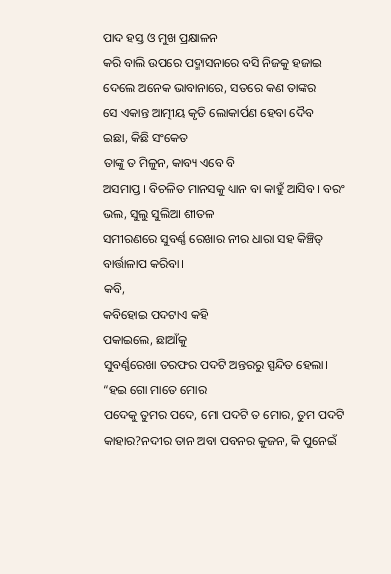ପାଦ ହସ୍ତ ଓ ମୁଖ ପ୍ରକ୍ଷାଳନ
କରି ବାଲି ଉପରେ ପଦ୍ମାସନାରେ ବସି ନିଜକୁ ହଜାଇ ଦେଲେ ଅନେକ ଭାବାନାରେ, ସତରେ କଣ ତାଙ୍କର
ସେ ଏକାନ୍ତ ଆତ୍ମୀୟ କୃତି ଲୋକାର୍ପଣ ହେବା ଦୈବ
ଇଛା, କିଛି ସଂକେତ
ତାଙ୍କୁ ତ ମିଳୁନ, କାବ୍ୟ ଏବେ ବି
ଅସମାପ୍ତ । ବିଚଳିତ ମାନସକୁ ଧ୍ୟାନ ବା କାହୁଁ ଆସିବ । ବରଂ ଭଲ, ସୁଲୁ ସୁଲିଆ ଶୀତଳ
ସମୀରଣରେ ସୁବର୍ଣ୍ଣ ରେଖାର ନୀର ଧାରା ସହ କିଞ୍ଚିତ୍ ବାର୍ତ୍ତାଳାପ କରିବା।
କବି,
କବିହୋଇ ପଦଟାଏ କହି
ପକାଇଲେ, ଛାଆଁକୁ
ସୁବର୍ଣ୍ଣରେଖା ତରଫର ପଦଟି ଅନ୍ତରରୁ ସ୍ପନ୍ଦିତ ହେଲା।
“ହଇ ଗୋ ମାତେ ମୋର
ପଦେକୁ ତୁମର ପଦେ, ମୋ ପଦଟି ତ ମୋର, ତୁମ ପଦଟି କାହାର?ନଦୀର ତାନ ଅବା ପବନର କୁଜନ, କି ପୁନେଇଁ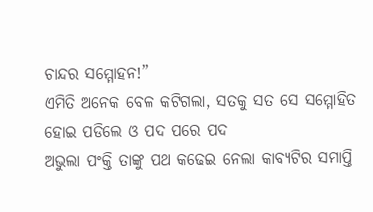ଚାନ୍ଦର ସମ୍ମୋହନ!”
ଏମିତି ଅନେକ ବେଳ କଟିଗଲା, ସତକୁ ସତ ସେ ସମ୍ମୋହିତ ହୋଇ ପଡିଲେ ଓ ପଦ ପରେ ପଦ
ଅଭୁଲା ପଂକ୍ତି ତାଙ୍କୁ ପଥ କଢେଇ ନେଲା କାବ୍ୟଟିର ସମାପ୍ତି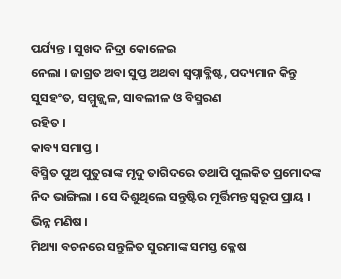ପର୍ଯ୍ୟନ୍ତ । ସୁଖଦ ନିଦ୍ରା କୋଳେଇ
ନେଲା । ଜାଗ୍ରତ ଅବା ସୁପ୍ତ ଅଥବା ସ୍ୱପ୍ନାବ୍ଳିଷ୍ଟ, ପଦ୍ୟମାନ କିନ୍ତୁ ସୁସହଂତ, ସମ୍ମୁଜ୍ଜ୍ୱଳ, ସାବଲୀଳ ଓ ବିସ୍ମରଣ
ରହିତ ।
କାବ୍ୟ ସମାପ୍ତ ।
ବିସ୍ମିତ ପୁଅ ପୁତୁରାଙ୍କ ମୃଦୁ ତାଗିଦରେ ତଥାପି ପୁଲକିତ ପ୍ରମୋଦଙ୍କ
ନିଦ ଭାଙ୍ଗିଲା । ସେ ଦିଶୁଥିଲେ ସନ୍ତୁଷ୍ଟିର ମୂର୍ତ୍ତିମନ୍ତ ସ୍ୱରୂପ ପ୍ରାୟ ।
ଭିନ୍ନ ମଣିଷ ।
ମିଥ୍ୟା ବଚନରେ ସନ୍ତୁଳିତ ସୁରମାଙ୍କ ସମସ୍ତ କ୍ଳେଷ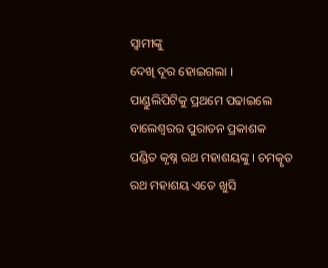ସ୍ୱାମୀଙ୍କୁ
ଦେଖି ଦୂର ହୋଇଗଲା ।
ପାଣ୍ଡୁଲିପିଟିକୁ ପ୍ରଥମେ ପଢାଇଲେ ବାଲେଶ୍ୱରର ପୁରାତନ ପ୍ରକାଶକ
ପଣ୍ଡିତ କୃଷ୍ନ ରଥ ମହାଶୟଙ୍କୁ । ଚମତ୍କୃତ ରଥ ମହାଶୟ ଏତେ ଖୁସି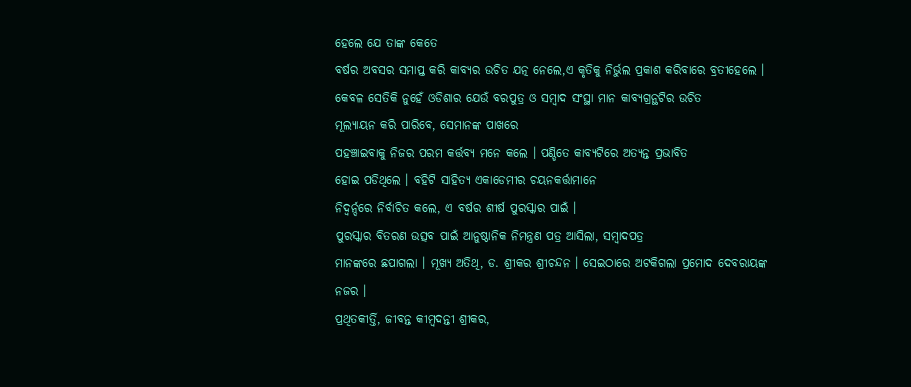ହେଲେ ଯେ ତାଙ୍କ କେତେ
ବର୍ଷର ଅବସର ସମାପ୍ତ କରି କାବ୍ୟର ଉଚିତ ଯତ୍ନ ନେଲେ,ଏ କୃତିକୁ ନିର୍ଭୁଲ ପ୍ରକାଶ କରିବାରେ ବ୍ରତୀହେଲେ ।
କେବଳ ସେତିକି ନୁହେଁ ଓଡିଶାର ଯେଉଁ ବରପୁତ୍ର ଓ ସମ୍ବାଦ ସଂସ୍ଥା ମାନ କାବ୍ୟଗ୍ରନ୍ଥଟିର ଉଚିତ
ମୂଲ୍ୟାୟନ କରି ପାରିବେ, ସେମାନଙ୍କ ପାଖରେ
ପହଞ୍ଚାଇବାକୁ ନିଜର ପରମ କର୍ତ୍ତବ୍ୟ ମନେ କଲେ । ପଣ୍ଡିତେ କାବ୍ୟଟିରେ ଅତ୍ୟନ୍ତ ପ୍ରଭାବିତ
ହୋଇ ପଡିଥିଲେ । ବହିଟି ସାହିତ୍ୟ ଏକାଡେମୀର ଚୟନକର୍ତ୍ତାମାନେ
ନିଦ୍ୱର୍ନ୍ଦରେ ନିର୍ବାଚିତ କଲେ, ଏ ବର୍ଷର ଶୀର୍ଷ ପୁରସ୍କାର ପାଇଁ ।
ପୁରସ୍କାର ବିତରଣ ଉତ୍ସବ ପାଇଁ ଆନୁଷ୍ଠାନିକ ନିମନ୍ତ୍ରଣ ପତ୍ର ଆସିଲା, ସମ୍ବାଦପତ୍ର
ମାନଙ୍କରେ ଛପାଗଲା । ମୂଖ୍ୟ ଅତିଥି, ଡ. ଶ୍ରୀକର ଶ୍ରୀଚନ୍ଦନ । ସେଇଠାରେ ଅଟକିଗଲା ପ୍ରମୋଦ ଦେବରାୟଙ୍କ
ନଜର ।
ପ୍ରଥିତକୀର୍ତ୍ତି, ଜୀବନ୍ତ କୀମ୍ବଦନ୍ତୀ ଶ୍ରୀକର,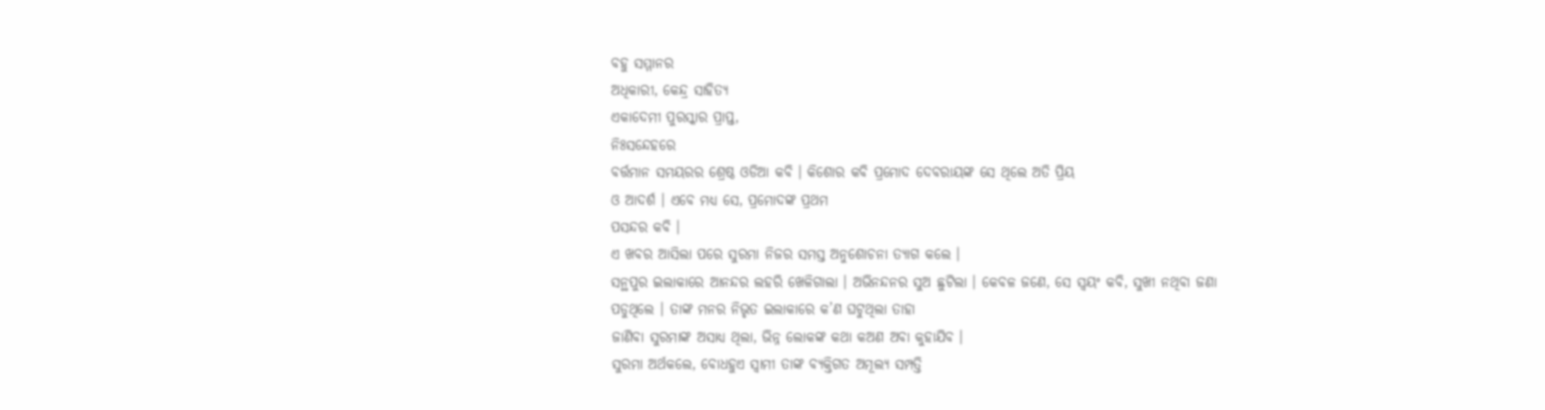ବହୁ ସମ୍ମାନର
ଅଧିକାରୀ, କେନ୍ଦ୍ର ସାହିତ୍ୟ
ଏକାଦେମୀ ପୁରସ୍କାର ପ୍ରାପ୍ତ,
ନିଃସନ୍ଦେହରେ
ବର୍ତ୍ତମାନ ସମୟରର ଶ୍ରେଷ୍ଠ ଓଡିଆ କବି । କିଶୋର କବି ପ୍ରମୋଦ ଦେବରାୟଙ୍କ ସେ ଥିଲେ ଅତି ପ୍ରିୟ
ଓ ଆଦର୍ଶ । ଏବେ ମଧ୍ୟ ସେ, ପ୍ରମୋଦଙ୍କ ପ୍ରଥମ
ପସନ୍ଦର କବି ।
ଏ ଖବର ଆସିଲା ପରେ ସୁରମା ନିଜର ସମସ୍ତ ଅନୁଶୋଚନା ତ୍ୟାଗ କଲେ ।
ସନ୍ଥପୁର ଇଲାକାରେ ଆନନ୍ଦର ଲହରି ଖେଳିଗାଲା । ଅଭିନନ୍ଦନର ସୁଅ ଛୁଟିଲା । କେବଳ ଜଣେ, ସେ ସ୍ୱୟଂ କବି, ସୁଖୀ ନଥିବା ଜଣା
ପଡୁଥିଲେ । ତାଙ୍କ ମନର ନିଭୃତ ଇଲାକାରେ କ’ଣ ଘଟୁଥିଲା ତାହା
ଜାଣିବା ସୁରମାଙ୍କ ଅସାଧ୍ୟ ଥିଲା, ଭିନ୍ନ ଲୋକଙ୍କ କଥା କଅଣ ଅବା କୁହାଯିବ ।
ସୁରମା ଅର୍ଥକଲେ, ବୋଧହୁଏ ସ୍ୱାମୀ ତାଙ୍କ ବ୍ୟକ୍ତିଗତ ଅମୂଲ୍ୟ ସମ୍ପତ୍ତି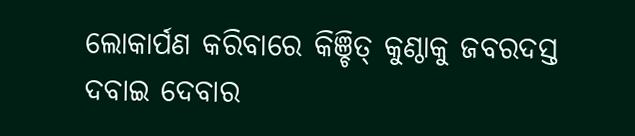ଲୋକାର୍ପଣ କରିବାରେ କିଞ୍ଚିତ୍ କୁଣ୍ଠାକୁ ଜବରଦସ୍ତ ଦବାଇ ଦେବାର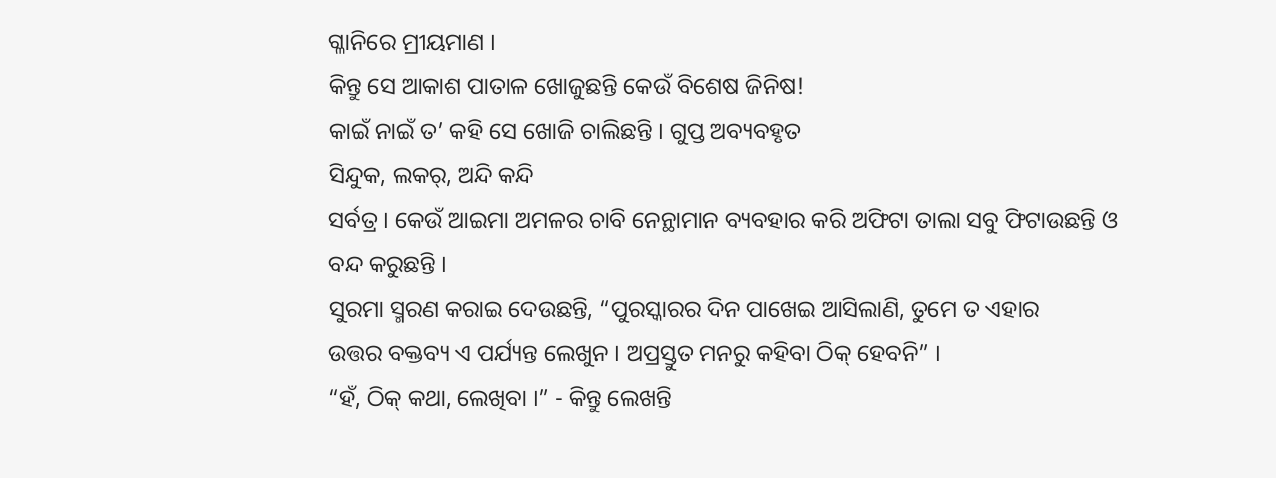ଗ୍ଳାନିରେ ମ୍ରୀୟମାଣ ।
କିନ୍ତୁ ସେ ଆକାଶ ପାତାଳ ଖୋଜୁଛନ୍ତି କେଉଁ ବିଶେଷ ଜିନିଷ!
କାଇଁ ନାଇଁ ତ’ କହି ସେ ଖୋଜି ଚାଲିଛନ୍ତି । ଗୁପ୍ତ ଅବ୍ୟବହୃତ
ସିନ୍ଦୁକ, ଲକର୍, ଅନ୍ଦି କନ୍ଦି
ସର୍ବତ୍ର । କେଉଁ ଆଇମା ଅମଳର ଚାବି ନେନ୍ଥାମାନ ବ୍ୟବହାର କରି ଅଫିଟା ତାଲା ସବୁ ଫିଟାଉଛନ୍ତି ଓ
ବନ୍ଦ କରୁଛନ୍ତି ।
ସୁରମା ସ୍ମରଣ କରାଇ ଦେଉଛନ୍ତି, “ପୁରସ୍କାରର ଦିନ ପାଖେଇ ଆସିଲାଣି, ତୁମେ ତ ଏହାର
ଉତ୍ତର ବକ୍ତବ୍ୟ ଏ ପର୍ଯ୍ୟନ୍ତ ଲେଖୁନ । ଅପ୍ରସ୍ତୁତ ମନରୁ କହିବା ଠିକ୍ ହେବନି” ।
“ହଁ, ଠିକ୍ କଥା, ଲେଖିବା ।” - କିନ୍ତୁ ଲେଖନ୍ତି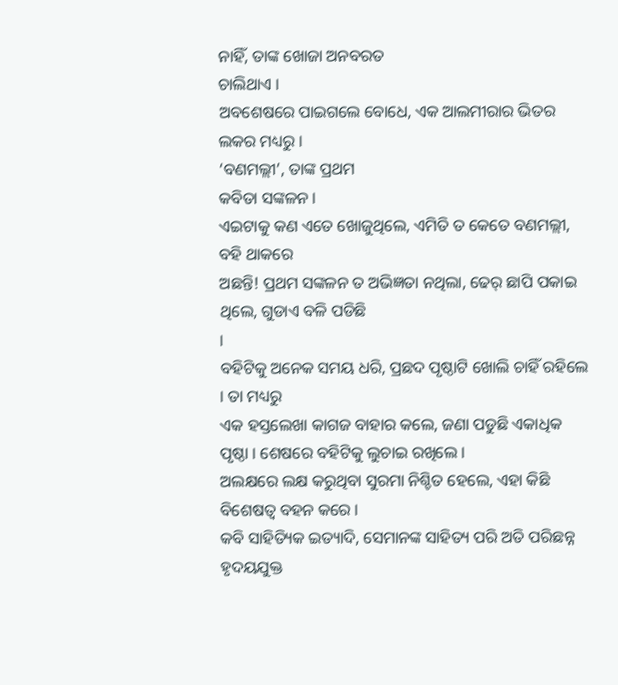ନାହିଁ, ତାଙ୍କ ଖୋଜା ଅନବରତ
ଚାଲିଥାଏ ।
ଅବଶେଷରେ ପାଇଗଲେ ବୋଧେ, ଏକ ଆଲମୀରାର ଭିତର ଲକର ମଧ୍ୟରୁ ।
‘ବଣମଲ୍ଲୀ’, ତାଙ୍କ ପ୍ରଥମ
କବିତା ସଙ୍କଳନ ।
ଏଇଟାକୁ କଣ ଏତେ ଖୋଜୁଥିଲେ, ଏମିତି ତ କେତେ ବଣମଲ୍ଲୀ, ବହି ଥାକରେ
ଅଛନ୍ତି! ପ୍ରଥମ ସଙ୍କଳନ ତ ଅଭିଜ୍ଞତା ନଥିଲା, ଢେର୍ ଛାପି ପକାଇ ଥିଲେ, ଗୁଡାଏ ବଳି ପଡିଛି
।
ବହିଟିକୁ ଅନେକ ସମୟ ଧରି, ପ୍ରଛଦ ପୃଷ୍ଠାଟି ଖୋଲି ଚାହିଁ ରହିଲେ । ତା ମଧ୍ୟରୁ
ଏକ ହସ୍ତଲେଖା କାଗଜ ବାହାର କଲେ, ଜଣା ପଡୁଛି ଏକାଧିକ ପୃଷ୍ଠା । ଶେଷରେ ବହିଟିକୁ ଲୁଚାଇ ରଖିଲେ ।
ଅଲକ୍ଷରେ ଲକ୍ଷ କରୁଥିବା ସୁରମା ନିଶ୍ଚିତ ହେଲେ, ଏହା କିଛି ବିଶେଷତ୍ୱ ବହନ କରେ ।
କବି ସାହିତ୍ୟିକ ଇତ୍ୟାଦି, ସେମାନଙ୍କ ସାହିତ୍ୟ ପରି ଅତି ପରିଛନ୍ନ ହୃଦୟଯୁକ୍ତ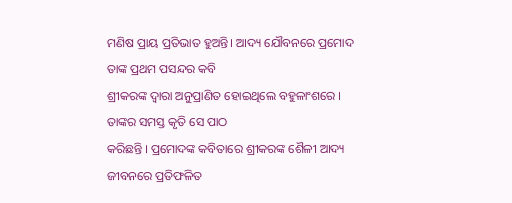ମଣିଷ ପ୍ରାୟ ପ୍ରତିଭାତ ହୁଅନ୍ତି। ଆଦ୍ୟ ଯୌବନରେ ପ୍ରମୋଦ ତାଙ୍କ ପ୍ରଥମ ପସନ୍ଦର କବି
ଶ୍ରୀକରଙ୍କ ଦ୍ୱାରା ଅନୁପ୍ରାଣିତ ହୋଇଥିଲେ ବହୁଳାଂଶରେ । ତାଙ୍କର ସମସ୍ତ କୃତି ସେ ପାଠ
କରିଛନ୍ତି । ପ୍ରମୋଦଙ୍କ କବିତାରେ ଶ୍ରୀକରଙ୍କ ଶୈଳୀ ଆଦ୍ୟ ଜୀବନରେ ପ୍ରତିଫଳିତ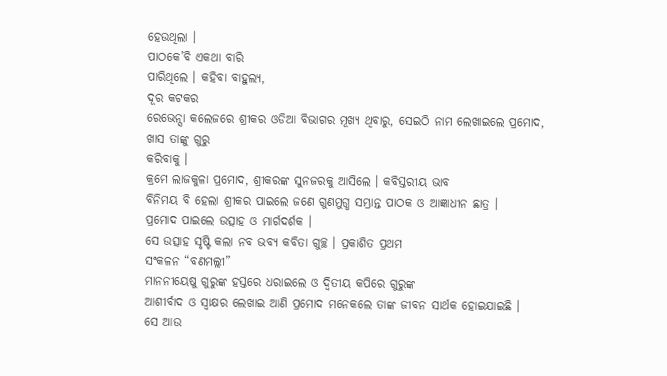ହେଉଥିଲା ।
ପାଠକେ’ବି ଏକଥା ବାରି
ପାରିଥିଲେ । କହିବା ବାହୁଲ୍ୟ,
ଦୂର କଟକର
ରେଭେନ୍ସା କଲେଜରେ ଶ୍ରୀକର ଓଡିଆ ବିଭାଗର ମୂଖ୍ୟ ଥିବାରୁ, ସେଇଠି ନାମ ଲେଖାଇଲେ ପ୍ରମୋଦ, ଖାସ ତାଙ୍କୁ ଗୁରୁ
କରିବାକୁ ।
କ୍ରମେ ଲାଜକୁଳା ପ୍ରମୋଦ, ଶ୍ରୀକରଙ୍କ ସୁନଜରକୁ ଆସିଲେ । କବିସ୍ତରୀୟ ଭାବ
ବିନିମୟ ବି ହେଲା ଶ୍ରୀକର ପାଇଲେ ଜଣେ ଗୁଣମୁଗ୍ଧ ସମ୍ଭ୍ରାନ୍ତ ପାଠକ ଓ ଆଜ୍ଞାଧୀନ ଛାତ୍ର ।
ପ୍ରମୋଦ ପାଇଲେ ଉତ୍ସାହ ଓ ମାର୍ଗଦର୍ଶକ ।
ସେ ଉତ୍ସାହ ସୃଷ୍ଟି କଲା ନବ ଭବ୍ୟ କବିତା ଗୁଚ୍ଛ । ପ୍ରକାଶିତ ପ୍ରଥମ
ସଂକଳନ “ବଣମଲ୍ଲୀ”
ମାନନୀୟେଷୁ ଗୁରୁଙ୍କ ହସ୍ତରେ ଧରାଇଲେ ଓ ଦ୍ୱିତୀୟ କପିରେ ଗୁରୁଙ୍କ
ଆଶୀର୍ବାଦ ଓ ସ୍ୱାକ୍ଷର ଲେଖାଇ ଆଣି ପ୍ରମୋଦ ମନେକଲେ ତାଙ୍କ ଜୀବନ ସାର୍ଥକ ହୋଇଯାଇଛି ।
ସେ ଆଉ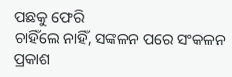ପଛକୁ ଫେରି
ଚାହିଁଲେ ନାହିଁ, ସଙ୍କଳନ ପରେ ସଂକଳନ
ପ୍ରକାଶ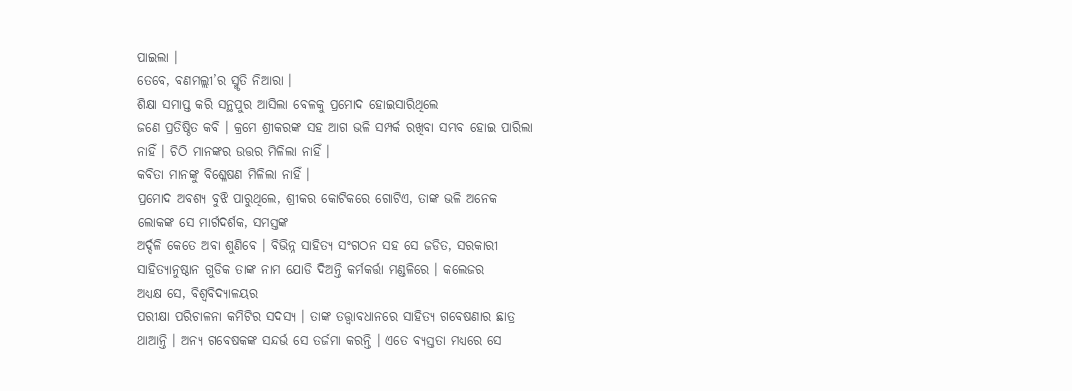ପାଇଲା ।
ତେବେ, ବଣମଲ୍ଲୀ’ର ସ୍ମୃତି ନିଆରା ।
ଶିକ୍ଷା ସମାପ୍ତ କରି ସନ୍ଥପୁର ଆସିଲା ବେଳକୁ ପ୍ରମୋଦ ହୋଇସାରିଥିଲେ
ଜଣେ ପ୍ରତିଷ୍ଠିତ କବି । କ୍ରମେ ଶ୍ରୀକରଙ୍କ ସହ ଆଗ ଭଳି ସମ୍ପର୍କ ରଖିବା ସମ୍ଭବ ହୋଇ ପାରିଲା
ନାହିଁ । ଚିଠି ମାନଙ୍କର ଉତ୍ତର ମିଳିଲା ନାହିଁ ।
କବିତା ମାନଙ୍କୁ ବିଶ୍ଳେଷଣ ମିଳିଲା ନାହିଁ ।
ପ୍ରମୋଦ ଅବଶ୍ୟ ବୁଝି ପାରୁଥିଲେ, ଶ୍ରୀକର କୋଟିକରେ ଗୋଟିଏ, ତାଙ୍କ ଭଳି ଅନେକ
ଲୋକଙ୍କ ସେ ମାର୍ଗଦର୍ଶକ, ସମସ୍ତଙ୍କ
ଅର୍ଦ୍ଦଳି କେତେ ଅବା ଶୁଣିବେ । ବିଭିନ୍ନ ସାହିତ୍ୟ ସଂଗଠନ ସହ ସେ ଜଡିତ, ସରକାରୀ
ସାହିତ୍ୟାନୁଷ୍ଠାନ ଗୁଡିକ ତାଙ୍କ ନାମ ଯୋଡି ଦିଅନ୍ତି କର୍ମକର୍ତ୍ତା ମଣ୍ଡଳିରେ । କଲେଜର
ଅଧ୍ୟକ୍ଷ ସେ, ବିଶ୍ୱବିଦ୍ୟାଳୟର
ପରୀକ୍ଷା ପରିଚାଳନା କମିଟିର ସଦସ୍ୟ । ତାଙ୍କ ତତ୍ତ୍ୱାବଧାନରେ ସାହିତ୍ୟ ଗବେଷଣାର ଛାତ୍ର
ଥାଆନ୍ତି । ଅନ୍ୟ ଗବେଷକଙ୍କ ସନ୍ଦର୍ଭ ସେ ତର୍ଜମା କରନ୍ତି । ଏତେ ବ୍ୟସ୍ତତା ମଧ୍ୟରେ ସେ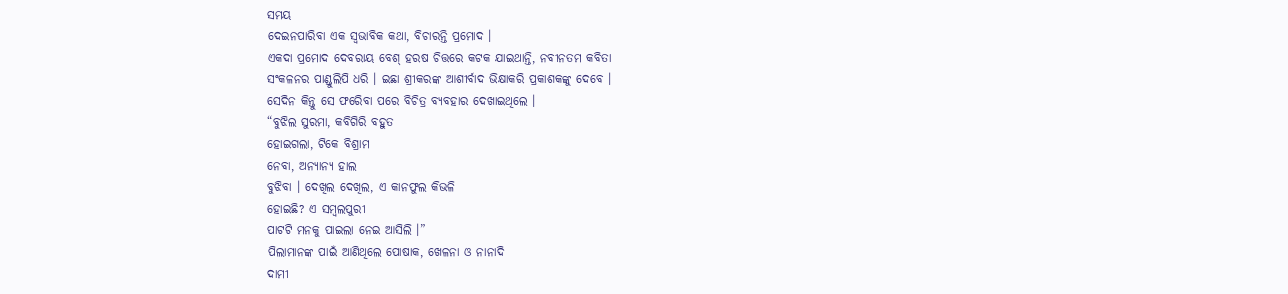ସମୟ
ଦେଇନପାରିବା ଏକ ସ୍ୱଭାବିକ କଥା, ବିଚାରନ୍ତି ପ୍ରମୋଦ ।
ଏକଦା ପ୍ରମୋଦ ଦେବରାୟ ବେଶ୍ ହରଷ ଚିତ୍ତରେ କଟକ ଯାଇଥାନ୍ତି, ନବୀନତମ କବିତା
ସଂକଳନର ପାଣ୍ଡୁଲିପି ଧରି । ଇଛା ଶ୍ରୀକରଙ୍କ ଆଶୀର୍ବାଦ ଭିକ୍ଷାକରି ପ୍ରକାଶକଙ୍କୁ ଦେବେ ।
ସେଦିନ କିନ୍ତୁ ସେ ଫରେିବା ପରେ ବିଚିତ୍ର ବ୍ୟବହାର ଦେଖାଇଥିଲେ ।
“ବୁଝିଲ ସୁରମା, କବିଗିରି ବହୁତ
ହୋଇଗଲା, ଟିକେ ବିଶ୍ରାମ
ନେବା, ଅନ୍ୟାନ୍ୟ ହାଲ
ବୁଝିବା । ଦେଖିଲ ଦେଖିଲ, ଏ କାନଫୁଲ କିଭଳି
ହୋଇଛି? ଏ ସମ୍ବଲପୁରୀ
ପାଟଟି ମନକୁ ପାଇଲା ନେଇ ଆସିଲି ।”
ପିଲାମାନଙ୍କ ପାଇଁ ଆଣିଥିଲେ ପୋଷାକ, ଖେଳନା ଓ ନାନାଦି
ଦାମୀ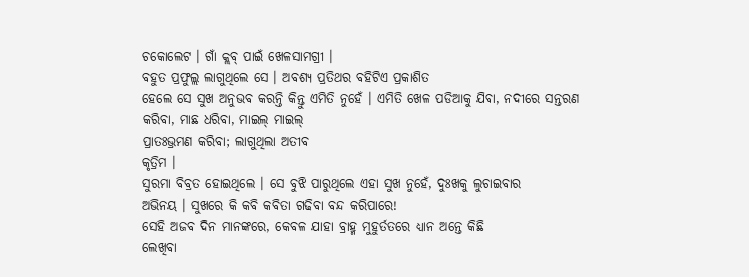ଚକୋଲେଟ । ଗାଁ କ୍ଲବ୍ ପାଇଁ ଖେଳସାମଗ୍ରୀ ।
ବହୁତ ପ୍ରଫୁଲ୍ଲ ଲାଗୁଥିଲେ ସେ । ଅବଶ୍ୟ ପ୍ରତିଥର ବହିଟିଏ ପ୍ରକାଶିତ
ହେଲେ ସେ ସୁଖ ଅନୁଭବ କରନ୍ତି କିନ୍ତୁ ଏମିତି ନୁହେଁ । ଏମିତି ଖେଳ ପଡିଆକୁ ଯିବା, ନଦୀରେ ସନ୍ତରଣ
କରିବା, ମାଛ ଧରିବା, ମାଇଲ୍ ମାଇଲ୍
ପ୍ରାତଃଭ୍ରମଣ କରିବା; ଲାଗୁଥିଲା ଅତୀବ
କୃତ୍ରିମ ।
ସୁରମା ବିବ୍ରତ ହୋଇଥିଲେ । ସେ ବୁଝି ପାରୁଥିଲେ ଏହା ସୁଖ ନୁହେଁ, ଦୁଃଖକୁ ଲୁଚାଇବାର
ଅଭିନୟ । ସୁଖରେ କି କବି କବିତା ଗଢିବା ବନ୍ଦ କରିପାରେ!
ସେହି ଅଜବ ଦିନ ମାନଙ୍କରେ, କେବଳ ଯାହା ବ୍ରାହ୍ମ ମୁହୁର୍ତତରେ ଧ୍ୟାନ ଅନ୍ତେ କିଛି
ଲେଖିବା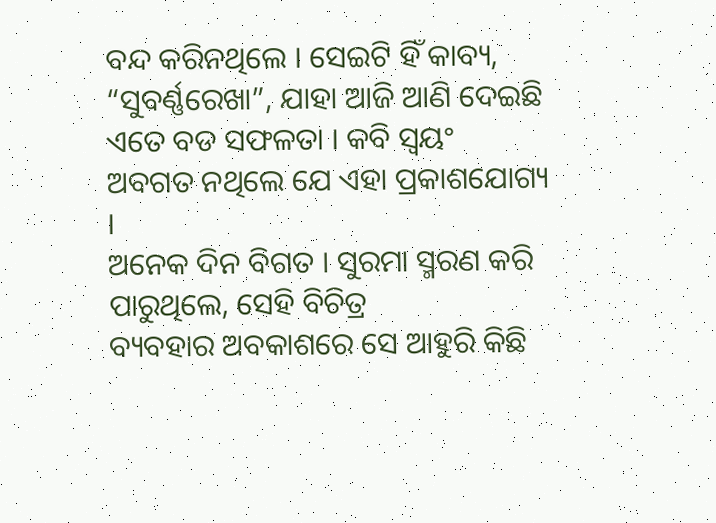ବନ୍ଦ କରିନଥିଲେ । ସେଇଟି ହିଁ କାବ୍ୟ, “ସୁବର୍ଣ୍ଣରେଖା”, ଯାହା ଆଜି ଆଣି ଦେଇଛି ଏତେ ବଡ ସଫଳତା । କବି ସ୍ୱୟଂ
ଅବଗତ ନଥିଲେ ଯେ ଏହା ପ୍ରକାଶଯୋଗ୍ୟ ।
ଅନେକ ଦିନ ବିଗତ । ସୁରମା ସ୍ମରଣ କରି ପାରୁଥିଲେ, ସେହି ବିଚିତ୍ର
ବ୍ୟବହାର ଅବକାଶରେ ସେ ଆହୁରି କିଛି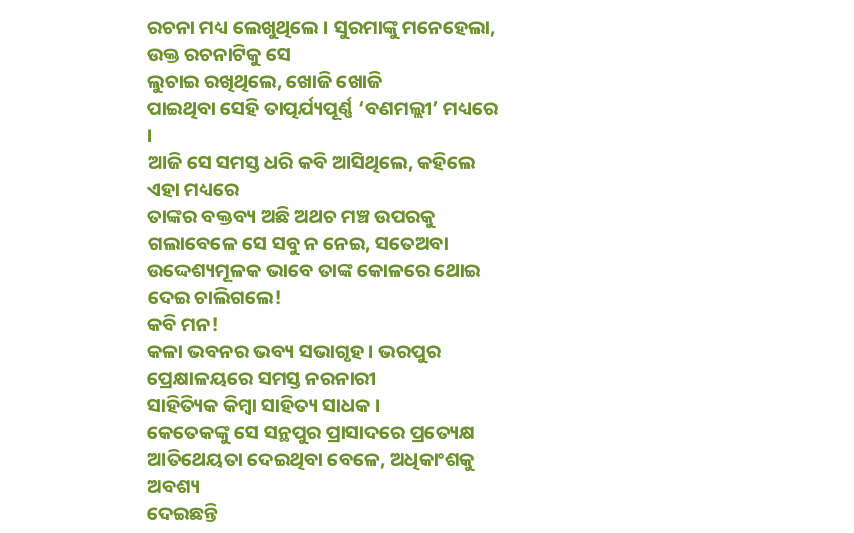ରଚନା ମଧ୍ୟ ଲେଖୁଥିଲେ । ସୁରମାଙ୍କୁ ମନେହେଲା, ଉକ୍ତ ରଚନାଟିକୁ ସେ
ଲୁଚାଇ ରଖିଥିଲେ, ଖୋଜି ଖୋଜି
ପାଇଥିବା ସେହି ତାତ୍ପର୍ଯ୍ୟପୂର୍ଣ୍ଣ ‘ବଣମଲ୍ଲୀ’ ମଧ୍ୟରେ ।
ଆଜି ସେ ସମସ୍ତ ଧରି କବି ଆସିଥିଲେ, କହିଲେ ଏହା ମଧ୍ୟରେ
ତାଙ୍କର ବକ୍ତବ୍ୟ ଅଛି ଅଥଚ ମଞ୍ଚ ଉପରକୁ ଗଲାବେଳେ ସେ ସବୁ ନ ନେଇ, ସତେଅବା
ଉଦ୍ଦେଶ୍ୟମୂଳକ ଭାବେ ତାଙ୍କ କୋଳରେ ଥୋଇ ଦେଇ ଚାଲିଗଲେ!
କବି ମନ!
କଳା ଭବନର ଭବ୍ୟ ସଭାଗୃହ । ଭରପୁର ପ୍ରେକ୍ଷାଳୟରେ ସମସ୍ତ ନରନାରୀ
ସାହିତ୍ୟିକ କିମ୍ବା ସାହିତ୍ୟ ସାଧକ ।
କେତେକଙ୍କୁ ସେ ସନ୍ଥପୁର ପ୍ରାସାଦରେ ପ୍ରତ୍ୟେକ୍ଷ ଆତିଥେୟତା ଦେଇଥିବା ବେଳେ, ଅଧିକାଂଶକୁ ଅବଶ୍ୟ
ଦେଇଛନ୍ତି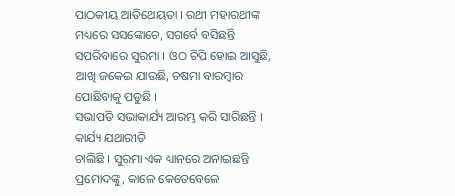ପାଠକୀୟ ଆତିଥେୟତା । ରଥୀ ମହାରଥୀଙ୍କ
ମଧ୍ୟରେ ସସଙ୍କୋଚେ, ସଗର୍ବେ ବସିଛନ୍ତି
ସପରିବାରେ ସୁରମା । ଓଠ ଚିପି ହୋଇ ଆସୁଛି, ଆଖି ଜକେଇ ଯାଉଛି, ଚଷମା ବାରମ୍ବାର ପୋଛିବାକୁ ପଡୁଛି ।
ସଭାପତି ସଭାକାର୍ଯ୍ୟ ଆରମ୍ଭ କରି ସାରିଛନ୍ତି । କାର୍ଯ୍ୟ ଯଥାରୀତି
ଚାଲିଛି । ସୁରମା ଏକ ଧ୍ୟାନରେ ଅନାଇଛନ୍ତି ପ୍ରମୋଦଙ୍କୁ, କାଳେ କେତେବେଳେ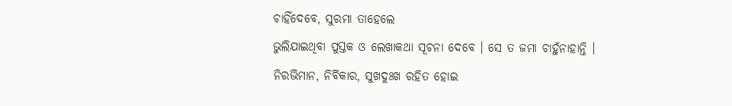ଚାହିଁଦେବେ, ସୁରମା ତାହେଲେ
ଭୁଲିଯାଇଥିବା ପୁସ୍ତକ ଓ ଲେଖାକଥା ସୂଚନା ଦେବେ । ସେ ତ ଜମା ଚାହୁଁନାହାନ୍ତି । ନିରଭିମାନ, ନିର୍ବିକାର, ସୁଖଦୁଃଖ ରହିତ ହୋଇ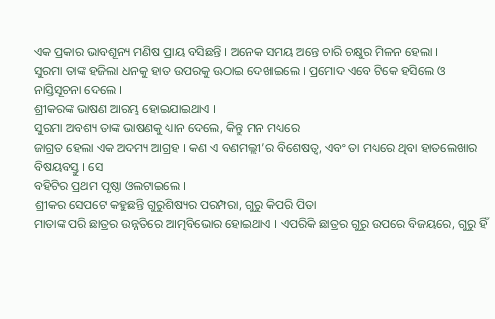ଏକ ପ୍ରକାର ଭାବଶୂନ୍ୟ ମଣିଷ ପ୍ରାୟ ବସିଛନ୍ତି । ଅନେକ ସମୟ ଅନ୍ତେ ଚାରି ଚକ୍ଷୁର ମିଳନ ହେଲା ।
ସୁରମା ତାଙ୍କ ହଜିଲା ଧନକୁ ହାତ ଉପରକୁ ଊଠାଇ ଦେଖାଇଲେ । ପ୍ରମୋଦ ଏବେ ଟିକେ ହସିଲେ ଓ
ନାସ୍ତିସୂଚନା ଦେଲେ ।
ଶ୍ରୀକରଙ୍କ ଭାଷଣ ଆରମ୍ଭ ହୋଇଯାଇଥାଏ ।
ସୁରମା ଅବଶ୍ୟ ତାଙ୍କ ଭାଷଣକୁ ଧ୍ୟାନ ଦେଲେ, କିନ୍ତୁ ମନ ମଧ୍ୟରେ
ଜାଗ୍ରତ ହେଲା ଏକ ଅଦମ୍ୟ ଆଗ୍ରହ । କଣ ଏ ବଣମଲ୍ଲୀ’ର ବିଶେଷତ୍ୱ, ଏବଂ ତା ମଧ୍ୟରେ ଥିବା ହାତଲେଖାର ବିଷୟବସ୍ତୁ । ସେ
ବହିଟିର ପ୍ରଥମ ପୃଷ୍ଠା ଓଲଟାଇଲେ ।
ଶ୍ରୀକର ସେପଟେ କହୁଛନ୍ତି ଗୁରୁଶିଷ୍ୟର ପରମ୍ପରା, ଗୁରୁ କିପରି ପିତା
ମାତାଙ୍କ ପରି ଛାତ୍ରର ଉନ୍ନତିରେ ଆତ୍ମବିଭୋର ହୋଇଥାଏ । ଏପରିକି ଛାତ୍ରର ଗୁରୁ ଉପରେ ବିଜୟରେ, ଗୁରୁ ହିଁ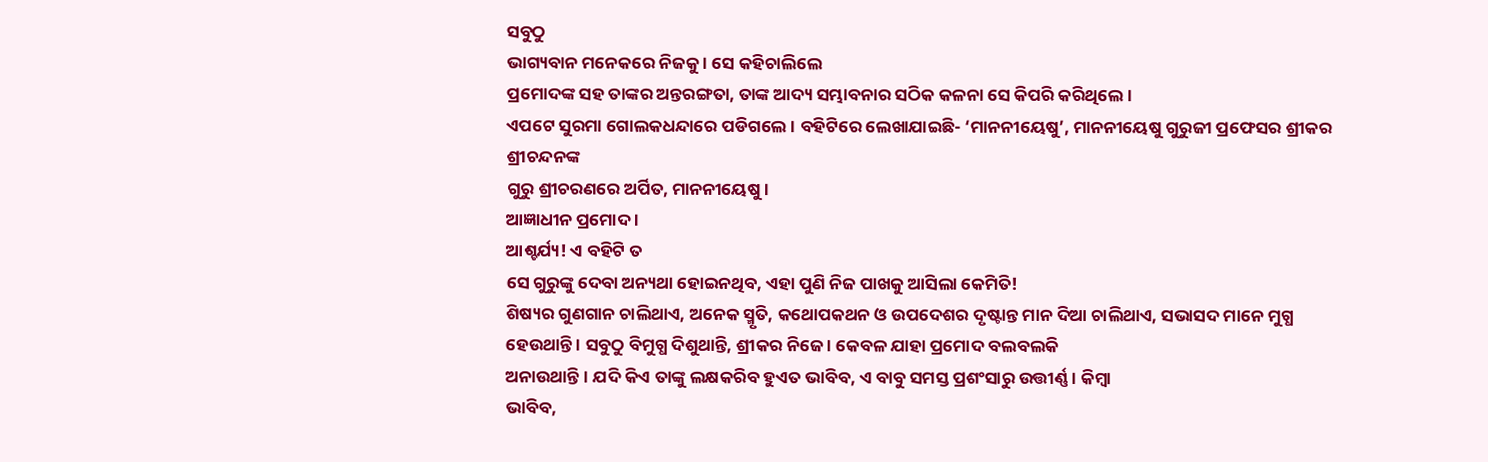ସବୁଠୁ
ଭାଗ୍ୟବାନ ମନେକରେ ନିଜକୁ । ସେ କହିଚାଲିଲେ
ପ୍ରମୋଦଙ୍କ ସହ ତାଙ୍କର ଅନ୍ତରଙ୍ଗତା, ତାଙ୍କ ଆଦ୍ୟ ସମ୍ଭାବନାର ସଠିକ କଳନା ସେ କିପରି କରିଥିଲେ ।
ଏପଟେ ସୁରମା ଗୋଲକଧନ୍ଦାରେ ପଡିଗଲେ । ବହିଟିରେ ଲେଖାଯାଇଛି- ‘ମାନନୀୟେଷୁ’, ମାନନୀୟେଷୁ ଗୁରୁଜୀ ପ୍ରଫେସର ଶ୍ରୀକର ଶ୍ରୀଚନ୍ଦନଙ୍କ
ଗୁରୁ ଶ୍ରୀଚରଣରେ ଅର୍ପିତ, ମାନନୀୟେଷୁ ।
ଆଜ୍ଞାଧୀନ ପ୍ରମୋଦ ।
ଆଶ୍ଚର୍ଯ୍ୟ! ଏ ବହିଟି ତ
ସେ ଗୁରୁଙ୍କୁ ଦେବା ଅନ୍ୟଥା ହୋଇନଥିବ, ଏହା ପୁଣି ନିଜ ପାଖକୁ ଆସିଲା କେମିତି!
ଶିଷ୍ୟର ଗୁଣଗାନ ଚାଲିଥାଏ, ଅନେକ ସ୍ମୃତି, କଥୋପକଥନ ଓ ଉପଦେଶର ଦୃଷ୍ଟାନ୍ତ ମାନ ଦିଆ ଚାଲିଥାଏ, ସଭାସଦ ମାନେ ମୁଗ୍ଧ
ହେଉଥାନ୍ତି । ସବୁଠୁ ବିମୁଗ୍ଧ ଦିଶୁଥାନ୍ତି, ଶ୍ରୀକର ନିଜେ । କେବଳ ଯାହା ପ୍ରମୋଦ ବଲବଲକି
ଅନାଉଥାନ୍ତି । ଯଦି କିଏ ତାଙ୍କୁ ଲକ୍ଷକରିବ ହୁଏତ ଭାବିବ, ଏ ବାବୁ ସମସ୍ତ ପ୍ରଶଂସାରୁ ଉତ୍ତୀର୍ଣ୍ଣ । କିମ୍ବା
ଭାବିବ,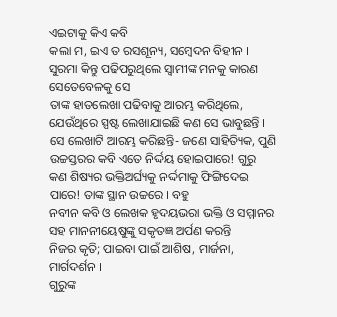ଏଇଟାକୁ କିଏ କବି
କଲା ମ, ଇଏ ତ ରସଶୂନ୍ୟ, ସମ୍ବେଦନ ବିହୀନ ।
ସୁରମା କିନ୍ତୁ ପଢିପରୁଥିଲେ ସ୍ୱାମୀଙ୍କ ମନକୁ କାରଣ ସେତେବେଳକୁ ସେ
ତାଙ୍କ ହାତଲେଖା ପଢିବାକୁ ଆରମ୍ଭ କରିଥିଲେ, ଯେଉଁଥିରେ ସ୍ପଷ୍ଟ ଲେଖାଯାଇଛି କଣ ସେ ଭାବୁଛନ୍ତି ।
ସେ ଲେଖାଟି ଆରମ୍ଭ କରିଛନ୍ତି- ଜଣେ ସାହିତ୍ୟିକ, ପୁଣି ଉଚ୍ଚସ୍ତରର କବି ଏତେ ନିର୍ଦ୍ଦୟ ହୋଇପାରେ! ଗୁରୁ
କଣ ଶିଷ୍ୟର ଭକ୍ତିଅର୍ଘ୍ୟକୁ ନର୍ଦ୍ଦମାକୁ ଫିଙ୍ଗିଦେଇ ପାରେ! ତାଙ୍କ ସ୍ଥାନ ଉଚ୍ଚରେ । ବହୁ
ନବୀନ କବି ଓ ଲେଖକ ହୃଦୟଭରା ଭକ୍ତି ଓ ସମ୍ମାନର ସହ ମାନନୀୟେଷୁଙ୍କୁ ସକୃତଜ୍ଞ ଅର୍ପଣ କରନ୍ତି
ନିଜର କୃତି; ପାଇବା ପାଇଁ ଆଶିଷ, ମାର୍ଜନା, ମାର୍ଗଦର୍ଶନ ।
ଗୁରୁଙ୍କ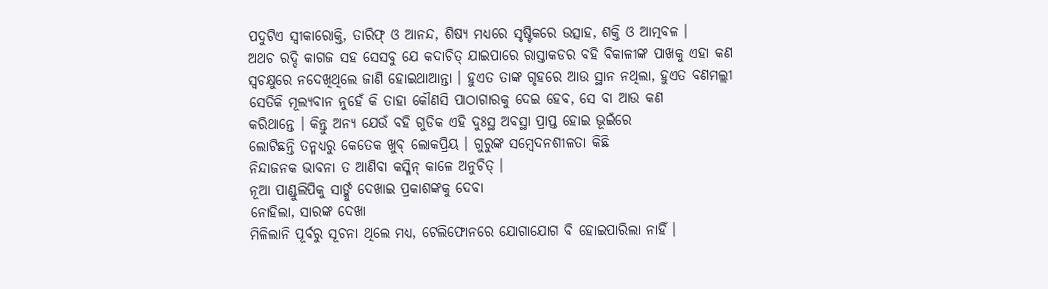ପଦୁଟିଏ ସ୍ୱୀକାରୋକ୍ତି, ତାରିଫ୍ ଓ ଆନନ୍ଦ, ଶିଷ୍ୟ ମଧ୍ୟରେ ସୃଷ୍ଟିକରେ ଉତ୍ସାହ, ଶକ୍ତି ଓ ଆତ୍ମବଳ ।
ଅଥଚ ରଦ୍ଦି କାଗଜ ସହ ସେସବୁ ଯେ କଦାଚିତ୍ ଯାଇପାରେ ରାସ୍ତାକଡର ବହି ବିକାଳୀଙ୍କ ପାଖକୁ ଏହା କଣ
ସ୍ୱଚକ୍ଷୁରେ ନଦେଖିଥିଲେ ଜାଣି ହୋଇଥାଆନ୍ତା । ହୁଏତ ତାଙ୍କ ଗୃହରେ ଆଉ ସ୍ଥାନ ନଥିଲା, ହୁଏତ ବଣମଲ୍ଲୀ
ସେତିକି ମୂଲ୍ୟବାନ ନୁହେଁ କି ତାହା କୌଣସି ପାଠାଗାରକୁ ଦେଇ ହେବ, ସେ ବା ଆଉ କଣ
କରିଥାନ୍ତେ । କିନ୍ତୁ ଅନ୍ୟ ଯେଉଁ ବହି ଗୁଡିକ ଏହି ଦୁଃସ୍ଥ ଅବସ୍ଥା ପ୍ରାପ୍ତ ହୋଇ ଭୂଇଁରେ
ଲୋଟିଛନ୍ତି ତନ୍ମଧ୍ୟରୁ କେତେକ ଖୁବ୍ ଲୋକପ୍ରିୟ । ଗୁରୁଙ୍କ ସମ୍ବେଦନଶୀଳତା କିଛି
ନିନ୍ଦାଜନକ ଭାବନା ତ ଆଣିବା କସ୍ମିନ୍ କାଳେ ଅନୁଚିତ୍ ।
ନୂଆ ପାଣ୍ଡୁଲିପିକୁ ସାର୍ଙ୍କୁ ଦେଖାଇ ପ୍ରକାଶଙ୍କକୁ ଦେବା
ନୋହିଲା, ସାରଙ୍କ ଦେଖା
ମିଳିଲାନି ପୂର୍ବରୁ ସୂଚନା ଥିଲେ ମଧ୍ୟ, ଟେଲିଫୋନରେ ଯୋଗାଯୋଗ ବି ହୋଇପାରିଲା ନାହିଁ ।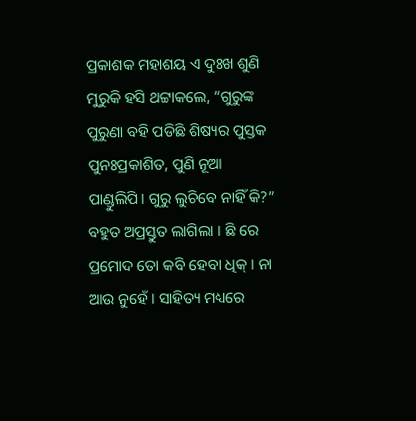ପ୍ରକାଶକ ମହାଶୟ ଏ ଦୁଃଖ ଶୁଣି ମୁରୁକି ହସି ଥଟ୍ଟାକଲେ, “ଗୁରୁଙ୍କ ପୁରୁଣା ବହି ପଡିଛି ଶିଷ୍ୟର ପୁସ୍ତକ
ପୁନଃପ୍ରକାଶିତ, ପୁଣି ନୂଆ
ପାଣ୍ଡୁଲିପି। ଗୁରୁ ଲୁଚିବେ ନାହିଁ କି?” ବହୁତ ଅପ୍ରସ୍ତୁତ ଲାଗିଲା । ଛି ରେ ପ୍ରମୋଦ ତୋ କବି ହେବା ଧିକ୍ । ନା ଆଉ ନୁହେଁ । ସାହିତ୍ୟ ମଧ୍ୟରେ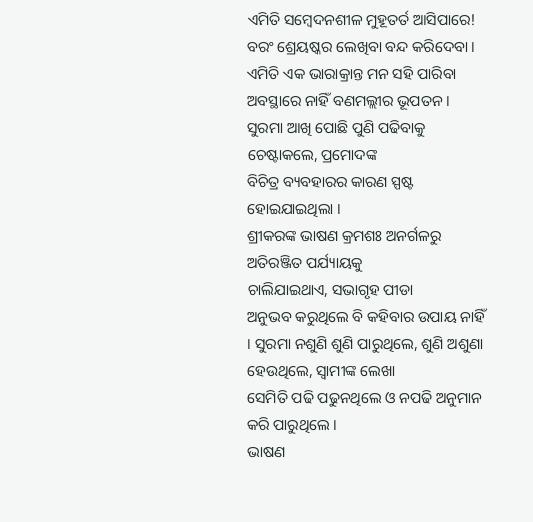ଏମିତି ସମ୍ବେଦନଶୀଳ ମୁହୂତର୍ତ ଆସିପାରେ! ବରଂ ଶ୍ରେୟଷ୍କର ଲେଖିବା ବନ୍ଦ କରିଦେବା ।
ଏମିତି ଏକ ଭାରାକ୍ରାନ୍ତ ମନ ସହି ପାରିବା ଅବସ୍ଥାରେ ନାହିଁ ବଣମଲ୍ଲୀର ଭୂପତନ ।
ସୁରମା ଆଖି ପୋଛି ପୁଣି ପଢିବାକୁ ଚେଷ୍ଟାକଲେ, ପ୍ରମୋଦଙ୍କ
ବିଚିତ୍ର ବ୍ୟବହାରର କାରଣ ସ୍ପଷ୍ଟ ହୋଇଯାଇଥିଲା ।
ଶ୍ରୀକରଙ୍କ ଭାଷଣ କ୍ରମଶଃ ଅନର୍ଗଳରୁ ଅତିରଞ୍ଜିତ ପର୍ଯ୍ୟାୟକୁ
ଚାଲିଯାଇଥାଏ, ସଭାଗୃହ ପୀଡା
ଅନୁଭବ କରୁଥିଲେ ବି କହିବାର ଉପାୟ ନାହିଁ । ସୁରମା ନଶୁଣି ଶୁଣି ପାରୁଥିଲେ, ଶୁଣି ଅଶୁଣା
ହେଉଥିଲେ, ସ୍ୱାମୀଙ୍କ ଲେଖା
ସେମିତି ପଢି ପଢୁନଥିଲେ ଓ ନପଢି ଅନୁମାନ କରି ପାରୁଥିଲେ ।
ଭାଷଣ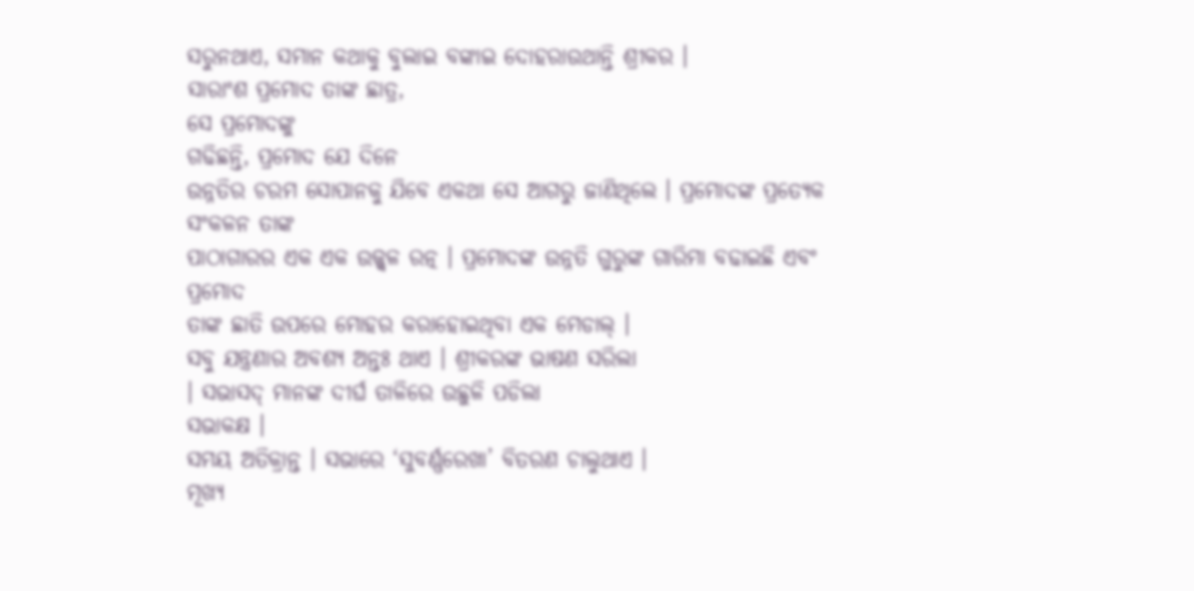ସରୁନଥାଏ, ସମାନ କଥାକୁ ବୁଲାଇ ବଙ୍କାଇ ଦୋହରାଉଥାନ୍ତି ଶ୍ରୀକର ।
ସାରାଂଶ ପ୍ରମୋଦ ତାଙ୍କ ଛାତ୍ର,
ସେ ପ୍ରମୋଦଙ୍କୁ
ଗଢିଛନ୍ତି, ପ୍ରମୋଦ ଯେ ଦିନେ
ଉନ୍ନତିର ଚରମ ସୋପାନକୁ ଯିବେ ଏକଥା ସେ ଆଗରୁ ଜାଣିଥିଲେ । ପ୍ରମୋଦଙ୍କ ପ୍ରତ୍ୟେକ ସଂକଳନ ତାଙ୍କ
ପାଠାଗାରର ଏକ ଏକ ଉଜ୍ଜ୍ୱଳ ରତ୍ନ । ପ୍ରମୋଦଙ୍କ ଉନ୍ନତି ଗୁରୁଙ୍କ ଗାରିମା ବଢାଇଛି ଏବଂ ପ୍ରମୋଦ
ତାଙ୍କ ଛାତି ଉପରେ ମୋହର କରାହୋଇଥିବା ଏକ ମେଡାଲ୍ ।
ସବୁ ଯନ୍ତ୍ରଣାର ଅବଶ୍ୟ ଅନ୍ତଃ ଥାଏ । ଶ୍ରୀକରଙ୍କ ଭାଷଣ ସରିଲା
। ସଭାସଦ୍ ମାନଙ୍କ ଦୀର୍ଘ ତାଳିରେ ଉଛୁଳି ପଡିଲା
ସଭାକକ୍ଷ ।
ସମୟ ଅତିକ୍ରାନ୍ତ । ସଭାରେ ‘ସୁବର୍ଣ୍ଣରେଖା’ ବିତରଣ ଚାଲୁଥାଏ ।
ମୂଖ୍ୟ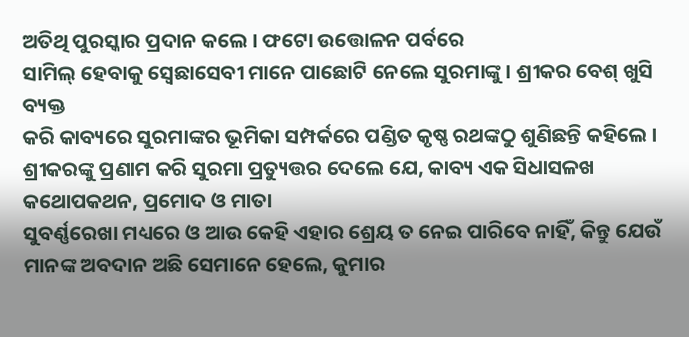ଅତିଥି ପୁରସ୍କାର ପ୍ରଦାନ କଲେ । ଫଟୋ ଉତ୍ତୋଳନ ପର୍ବରେ
ସାମିଲ୍ ହେବାକୁ ସ୍ୱେଛାସେବୀ ମାନେ ପାଛୋଟି ନେଲେ ସୁରମାଙ୍କୁ । ଶ୍ରୀକର ବେଶ୍ ଖୁସି ବ୍ୟକ୍ତ
କରି କାବ୍ୟରେ ସୁରମାଙ୍କର ଭୂମିକା ସମ୍ପର୍କରେ ପଣ୍ଡିତ କୃଷ୍ଣ ରଥଙ୍କଠୁ ଶୁଣିଛନ୍ତି କହିଲେ ।
ଶ୍ରୀକରଙ୍କୁ ପ୍ରଣାମ କରି ସୁରମା ପ୍ରତ୍ୟୁତ୍ତର ଦେଲେ ଯେ, କାବ୍ୟ ଏକ ସିଧାସଳଖ
କଥୋପକଥନ, ପ୍ରମୋଦ ଓ ମାତା
ସୁବର୍ଣ୍ଣରେଖା ମଧ୍ୟରେ ଓ ଆଉ କେହି ଏହାର ଶ୍ରେୟ ତ ନେଇ ପାରିବେ ନାହିଁ, କିନ୍ତୁ ଯେଉଁ
ମାନଙ୍କ ଅବଦାନ ଅଛି ସେମାନେ ହେଲେ, କୁମାର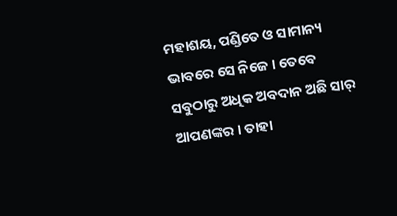ମହାଶୟ, ପଣ୍ଡିତେ ଓ ସାମାନ୍ୟ ଭାବରେ ସେ ନିଜେ । ତେବେ
ସବୁଠାରୁ ଅଧିକ ଅବଦାନ ଅଛି ସାର୍ ଆପଣଙ୍କର । ତାହା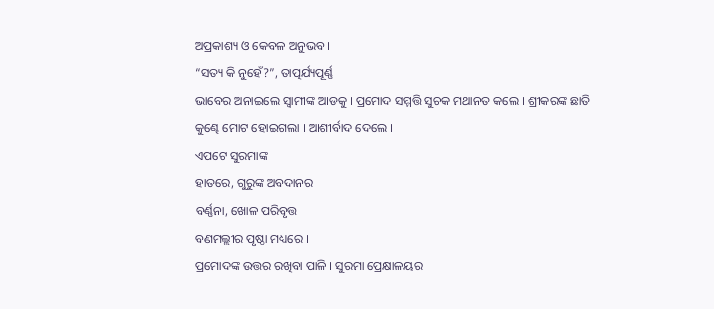ଅପ୍ରକାଶ୍ୟ ଓ କେବଳ ଅନୁଭବ ।
“ସତ୍ୟ କି ନୁହେଁ?”, ତାତ୍ପର୍ଯ୍ୟପୂର୍ଣ୍ଣ
ଭାବେର ଅନାଇଲେ ସ୍ୱାମୀଙ୍କ ଆଡକୁ । ପ୍ରମୋଦ ସମ୍ମତ୍ତି ସୁଚକ ମଥାନତ କଲେ । ଶ୍ରୀକରଙ୍କ ଛାତି
କୁଣ୍ଢେ ମୋଟ ହୋଇଗଲା । ଆଶୀର୍ବାଦ ଦେଲେ ।
ଏପଟେ ସୁରମାଙ୍କ
ହାତରେ, ଗୁରୁଙ୍କ ଅବଦାନର
ବର୍ଣ୍ଣନା, ଖୋଳ ପରିବୃତ୍ତ
ବଣମଲ୍ଲୀର ପୃଷ୍ଠା ମଧ୍ୟରେ ।
ପ୍ରମୋଦଙ୍କ ଉତ୍ତର ରଖିବା ପାଳି । ସୁରମା ପ୍ରେକ୍ଷାଳୟର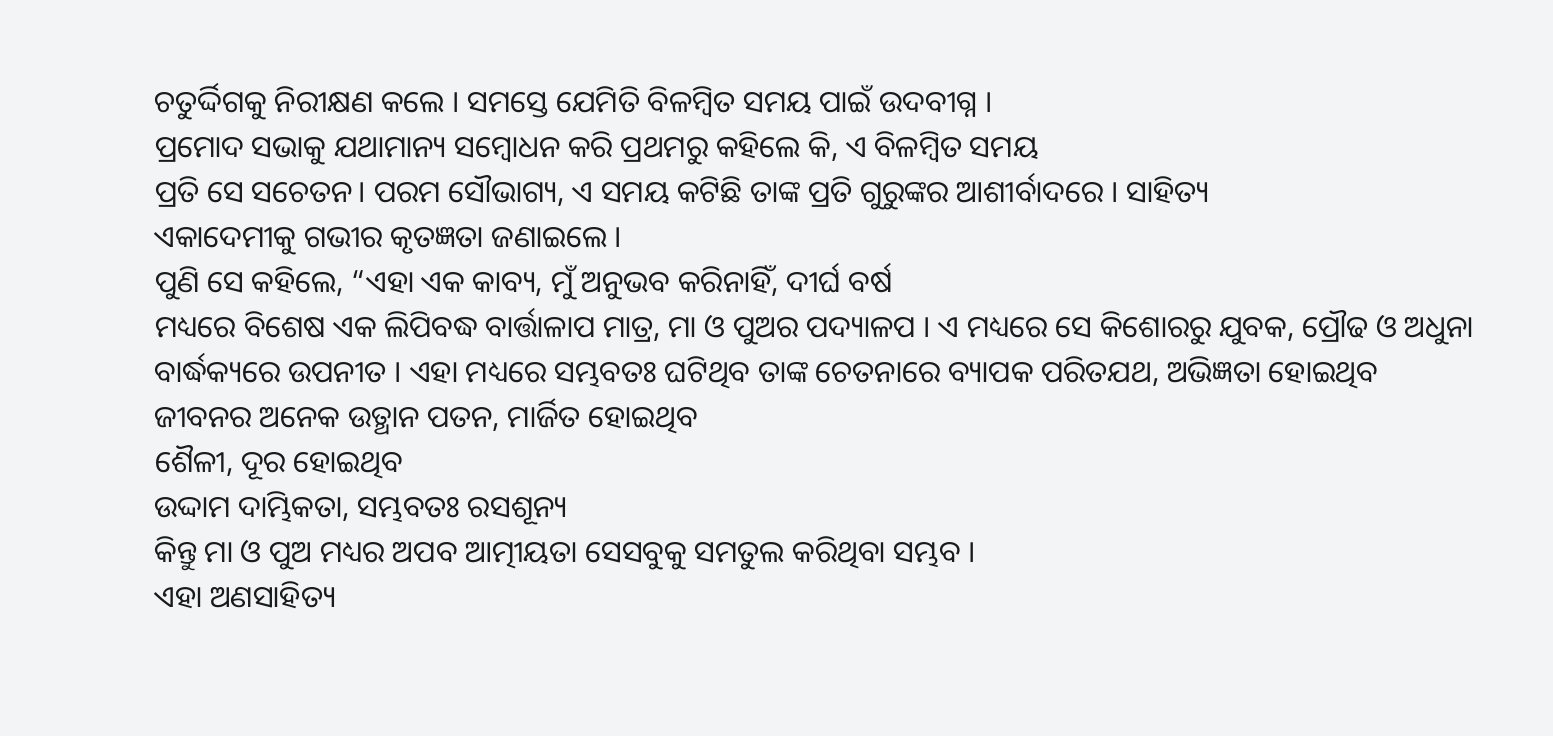ଚତୁର୍ଦ୍ଦିଗକୁ ନିରୀକ୍ଷଣ କଲେ । ସମସ୍ତେ ଯେମିତି ବିଳମ୍ବିତ ସମୟ ପାଇଁ ଉଦବୀଗ୍ନ ।
ପ୍ରମୋଦ ସଭାକୁ ଯଥାମାନ୍ୟ ସମ୍ବୋଧନ କରି ପ୍ରଥମରୁ କହିଲେ କି, ଏ ବିଳମ୍ବିତ ସମୟ
ପ୍ରତି ସେ ସଚେତନ। ପରମ ସୌଭାଗ୍ୟ, ଏ ସମୟ କଟିଛି ତାଙ୍କ ପ୍ରତି ଗୁରୁଙ୍କର ଆଶୀର୍ବାଦରେ । ସାହିତ୍ୟ
ଏକାଦେମୀକୁ ଗଭୀର କୃତଜ୍ଞତା ଜଣାଇଲେ ।
ପୁଣି ସେ କହିଲେ, “ଏହା ଏକ କାବ୍ୟ, ମୁଁ ଅନୁଭବ କରିନାହିଁ, ଦୀର୍ଘ ବର୍ଷ
ମଧ୍ୟରେ ବିଶେଷ ଏକ ଲିପିବଦ୍ଧ ବାର୍ତ୍ତାଳାପ ମାତ୍ର, ମା ଓ ପୁଅର ପଦ୍ୟାଳପ । ଏ ମଧ୍ୟରେ ସେ କିଶୋରରୁ ଯୁବକ, ପ୍ରୌଢ ଓ ଅଧୁନା
ବାର୍ଦ୍ଧକ୍ୟରେ ଉପନୀତ । ଏହା ମଧ୍ୟରେ ସମ୍ଭବତଃ ଘଟିଥିବ ତାଙ୍କ ଚେତନାରେ ବ୍ୟାପକ ପରିତଯଥ, ଅଭିଜ୍ଞତା ହୋଇଥିବ
ଜୀବନର ଅନେକ ଉତ୍ଥାନ ପତନ, ମାର୍ଜିତ ହୋଇଥିବ
ଶୈଳୀ, ଦୂର ହୋଇଥିବ
ଉଦ୍ଦାମ ଦାମ୍ଭିକତା, ସମ୍ଭବତଃ ରସଶୂନ୍ୟ
କିନ୍ତୁ ମା ଓ ପୁଅ ମଧ୍ୟର ଅପବ ଆତ୍ମୀୟତା ସେସବୁକୁ ସମତୁଲ କରିଥିବା ସମ୍ଭବ ।
ଏହା ଅଣସାହିତ୍ୟ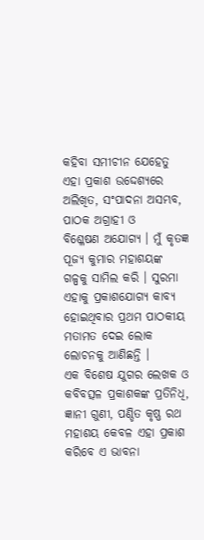କହିବା ସମୀଚୀନ ଯେହେତୁ ଏହା ପ୍ରକାଶ ଉଦ୍ଦେଶ୍ୟରେ ଅଲିଖିତ, ସଂପାଦନା ଅସମ୍ଭବ, ପାଠକ ଅଗ୍ରାହୀ ଓ
ବିଶ୍ଳେଷଣ ଅଯୋଗ୍ୟ । ମୁଁ କୃତଜ୍ଞ ପୂଜ୍ୟ କୁମାର ମହାଶୟଙ୍କ ଗଳ୍ପକୁ ସାମିଲ କରି । ସୁରମା
ଏହାକୁ ପ୍ରକାଶଯୋଗ୍ୟ କାବ୍ୟ ହୋଇଥିବାର ପ୍ରଥମ ପାଠକୀୟ ମତାମତ ଦେଇ ଲୋକ ଲୋଚନକୁ ଆଣିଛନ୍ତି ।
ଏକ ବିଶେଷ ଯୁଗର ଲେଖକ ଓ କବିବତ୍ସଳ ପ୍ରକାଶକଙ୍କ ପ୍ରତିନିଧି, ଜ୍ଞାନୀ ଗୁଣୀ, ପଣ୍ଡିତ କୃଷ୍ଣ ରଥ
ମହାଶୟ କେବଳ ଏହା ପ୍ରକାଶ କରିବେ ଏ ଭାବନା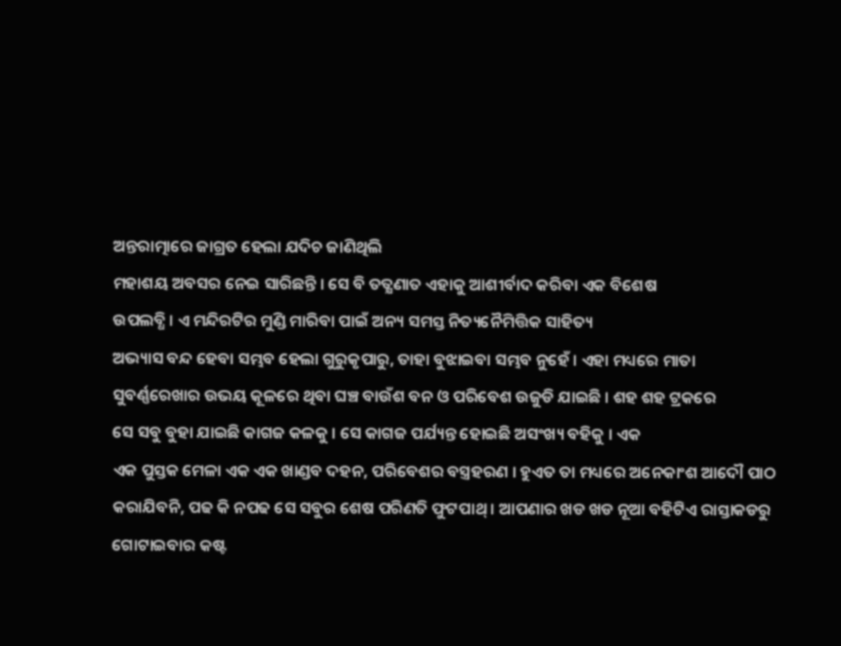ଅନ୍ତରାତ୍ମାରେ ଜାଗ୍ରତ ହେଲା ଯଦିଚ ଜାଣିଥିଲି
ମହାଶୟ ଅବସର ନେଇ ସାରିଛନ୍ତି । ସେ ବି ତତ୍କ୍ଷଣାତ ଏହାକୁ ଆଶୀର୍ବାଦ କରିବା ଏକ ବିଶେଷ
ଉପଲବ୍ଧି । ଏ ମନ୍ଦିରଟିର ମୁଣ୍ଡି ମାରିବା ପାଇଁ ଅନ୍ୟ ସମସ୍ତ ନିତ୍ୟନୈମିତ୍ତିକ ସାହିତ୍ୟ
ଅଭ୍ୟାସ ବନ୍ଦ ହେବା ସମ୍ଭବ ହେଲା ଗୁରୁକୃପାରୁ, ତାହା ବୁଝାଇବା ସମ୍ଭବ ନୁହେଁ । ଏହା ମଧ୍ୟରେ ମାତା
ସୁବର୍ଣ୍ଣରେଖାର ଉଭୟ କୂଳରେ ଥିବା ଘଞ୍ଚ ବାଉଁଶ ବନ ଓ ପରିବେଶ ଉଜୁଡି ଯାଇଛି । ଶହ ଶହ ଟ୍ରକରେ
ସେ ସବୁ ବୁହା ଯାଇଛି କାଗଜ କଳକୁ । ସେ କାଗଜ ପର୍ଯ୍ୟନ୍ତ ହୋଇଛି ଅସଂଖ୍ୟ ବହିକୁ । ଏକ
ଏକ ପୁସ୍ତକ ମେଳା ଏକ ଏକ ଖାଣ୍ଡବ ଦହନ, ପରିବେଶର ବସ୍ତ୍ରହରଣ । ହୁଏତ ତା ମଧ୍ୟରେ ଅନେକାଂଶ ଆଦୌ ପାଠ
କରାଯିବନି, ପଢ କି ନପଢ ସେ ସବୁର ଶେଷ ପରିଣତି ଫୁଟପାଥ୍ । ଆପଣାର ଖଡ ଖଡ ନୂଆ ବହିଟିଏ ରାସ୍ତାକଡରୁ ଗୋଟାଇବାର କଷ୍ଟ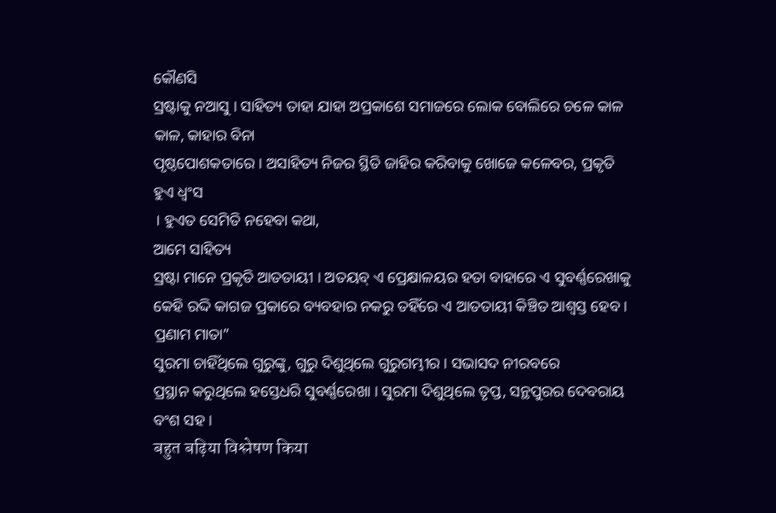କୌଣସି
ସ୍ରଷ୍ଟାକୁ ନଆସୁ । ସାହିତ୍ୟ ତାହା ଯାହା ଅପ୍ରକାଶେ ସମାଜରେ ଲୋକ ବୋଲିରେ ଚଳେ କାଳ କାଳ, କାହାର ବିନା
ପୃଷ୍ଠପୋଶକତାରେ । ଅସାହିତ୍ୟ ନିଜର ସ୍ଥିତି ଜାହିର କରିବାକୁ ଖୋଜେ କଳେବର, ପ୍ରକୃତି ହୁଏ ଧ୍ୱଂସ
। ହୁଏତ ସେମିତି ନହେବା କଥା,
ଆମେ ସାହିତ୍ୟ
ସ୍ରଷ୍ଟା ମାନେ ପ୍ରକୃତି ଆତତାୟୀ । ଅତୟବ୍ ଏ ପ୍ରେକ୍ଷାଳୟର ହତା ବାହାରେ ଏ ସୁବର୍ଣ୍ଣରେଖାକୁ
କେହି ରଦ୍ଦି କାଗଜ ପ୍ରକାରେ ବ୍ୟବହାର ନକରୁ ତହିଁରେ ଏ ଆତତାୟୀ କିଞ୍ଚିତ ଆଶ୍ୱସ୍ତ ହେବ ।
ପ୍ରଣାମ ମାତା”
ସୁରମା ଚାହିଁଥିଲେ ଗୁରୁଙ୍କୁ, ଗୁରୁ ଦିଶୁଥିଲେ ଗୁରୁଗମ୍ଭୀର । ସଭାସଦ ନୀରବରେ
ପ୍ରସ୍ଥାନ କରୁଥିଲେ ହସ୍ତେଧରି ସୁବର୍ଣ୍ଣରେଖା । ସୁରମା ଦିଶୁଥିଲେ ତୃପ୍ତ, ସନ୍ଥପୁରର ଦେବରାୟ
ବଂଶ ସହ ।
बहुत बढ़िया विश्लेषण किया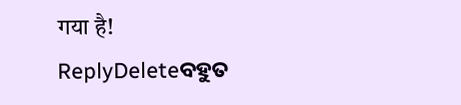गया है!
ReplyDeleteବହୁତ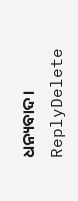ଧନ୍ୟବାଦ।
ReplyDelete